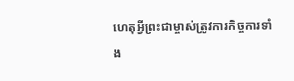ហេតុអ្វីព្រះជាម្ចាស់ត្រូវការកិច្ចការទាំង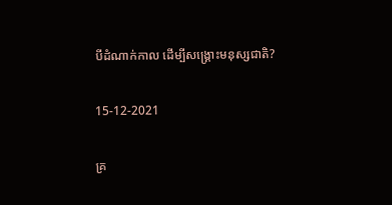បីដំណាក់កាល ដើម្បីសង្រ្គោះមនុស្សជាតិ?

15-12-2021

គ្រ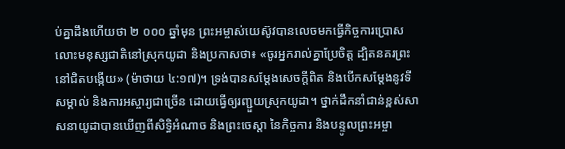ប់គ្នាដឹងហើយថា ២ ០០០ ឆ្នាំមុន ព្រះអម្ចាស់យេស៊ូវបានលេចមកធ្វើកិច្ចការប្រោសលោះមនុស្សជាតិនៅស្រុកយូដា និងប្រកាសថា៖ «ចូរអ្នករាល់គ្នាប្រែចិត្ត ដ្បិតនគរព្រះនៅជិតបង្កើយ» (ម៉ាថាយ ៤:១៧)។ ទ្រង់បានសម្តែងសេចក្តីពិត និងបើកសម្ដែងនូវទីសម្គាល់ និងការអស្ចារ្យជាច្រើន ដោយធ្វើឲ្យរញ្ជួយស្រុកយូដា។ ថ្នាក់ដឹកនាំជាន់ខ្ពស់សាសនាយូដាបានឃើញពីសិទ្ធិអំណាច និងព្រះចេស្ដា នៃកិច្ចការ និងបន្ទូលព្រះអម្ចា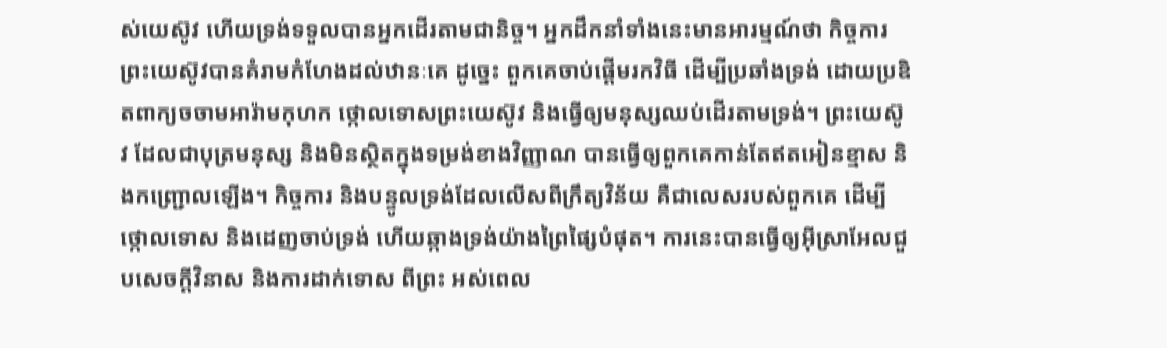ស់យេស៊ូវ ហើយទ្រង់ទទួលបានអ្នកដើរតាមជានិច្ច។ អ្នកដឹកនាំទាំងនេះមានអារម្មណ៍ថា កិច្ចការព្រះយេស៊ូវបានគំរាមកំហែងដល់ឋានៈគេ ដូច្នេះ ពួកគេចាប់ផ្ដើមរកវិធី ដើម្បីប្រឆាំងទ្រង់ ដោយប្រឌិតពាក្យចចាមអារ៉ាមកុហក ថ្កោលទោសព្រះយេស៊ូវ និងធ្វើឲ្យមនុស្សឈប់ដើរតាមទ្រង់។ ព្រះយេស៊ូវ ដែលជាបុត្រមនុស្ស និងមិនស្ថិតក្នុងទម្រង់ខាងវិញ្ញាណ បានធ្វើឲ្យពួកគេកាន់តែឥតអៀនខ្មាស និងកញ្ជ្រោលឡើង។ កិច្ចការ និងបន្ទូលទ្រង់ដែលលើសពីក្រឹត្យវិន័យ គឺជាលេសរបស់ពួកគេ ដើម្បីថ្កោលទោស និងដេញចាប់ទ្រង់ ហើយឆ្កាងទ្រង់យ៉ាងព្រៃផ្សៃបំផុត។ ការនេះបានធ្វើឲ្យអ៊ីស្រាអែលជួបសេចក្ដីវិនាស និងការដាក់ទោស ពីព្រះ អស់ពេល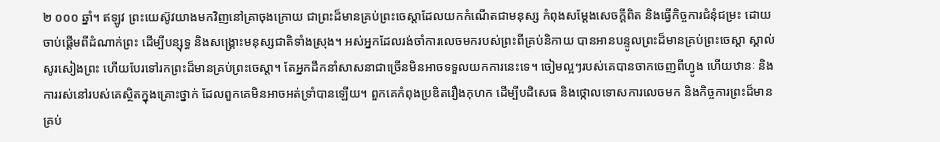២ ០០០ ឆ្នាំ។ ឥឡូវ ព្រះយេស៊ូវយាងមកវិញនៅគ្រាចុងក្រោយ ជាព្រះដ៏មានគ្រប់ព្រះចេស្ដាដែលយកកំណើតជាមនុស្ស កំពុងសម្ដែងសេចក្តីពិត និងធ្វើកិច្ចការជំនុំជម្រះ ដោយចាប់ផ្ដើមពីដំណាក់ព្រះ ដើម្បីបន្សុទ្ធ និងសង្រ្គោះមនុស្សជាតិទាំងស្រុង។ អស់អ្នកដែលរង់ចាំការលេចមករបស់ព្រះពីគ្រប់និកាយ បានអានបន្ទូលព្រះដ៏មានគ្រប់ព្រះចេស្ដា ស្គាល់សូរសៀងព្រះ ហើយបែរទៅរកព្រះដ៏មានគ្រប់ព្រះចេស្ដា។ តែអ្នកដឹកនាំសាសនាជាច្រើនមិនអាចទទួលយកការនេះទេ។ ចៀមល្អៗរបស់គេបានចាកចេញពីហ្វូង ហើយឋានៈ និងការរស់នៅរបស់គេស្ថិតក្នុងគ្រោះថ្នាក់ ដែលពួកគេមិនអាចអត់ទ្រាំបានឡើយ។ ពួកគេកំពុងប្រឌិតរឿងកុហក ដើម្បីបដិសេធ និងថ្កោលទោសការលេចមក និងកិច្ចការព្រះដ៏មានគ្រប់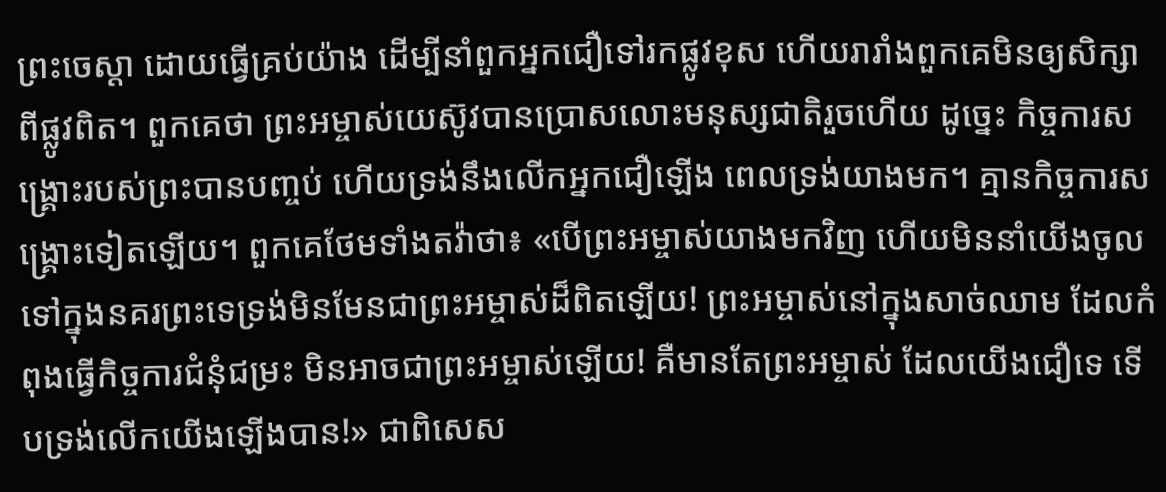ព្រះចេស្ដា ដោយធ្វើគ្រប់យ៉ាង ដើម្បីនាំពួកអ្នកជឿទៅរកផ្លូវខុស ហើយរារាំងពួកគេមិនឲ្យសិក្សាពីផ្លូវពិត។ ពួកគេថា ព្រះអម្ចាស់យេស៊ូវបានប្រោសលោះមនុស្សជាតិរួចហើយ ដូច្នេះ កិច្ចការសង្រ្គោះរបស់ព្រះបានបញ្ចប់ ហើយទ្រង់នឹងលើកអ្នកជឿឡើង ពេលទ្រង់យាងមក។ គ្មានកិច្ចការសង្រ្គោះទៀតឡើយ។ ពួកគេថែមទាំងតវ៉ាថា៖ «បើព្រះអម្ចាស់យាងមកវិញ ហើយមិននាំយើងចូលទៅក្នុងនគរព្រះទេទ្រង់មិនមែនជាព្រះអម្ចាស់ដ៏ពិតឡើយ! ព្រះអម្ចាស់នៅក្នុងសាច់ឈាម ដែលកំពុងធ្វើកិច្ចការជំនុំជម្រះ មិនអាចជាព្រះអម្ចាស់ឡើយ! គឺមានតែព្រះអម្ចាស់ ដែលយើងជឿទេ ទើបទ្រង់លើកយើងឡើងបាន!» ជាពិសេស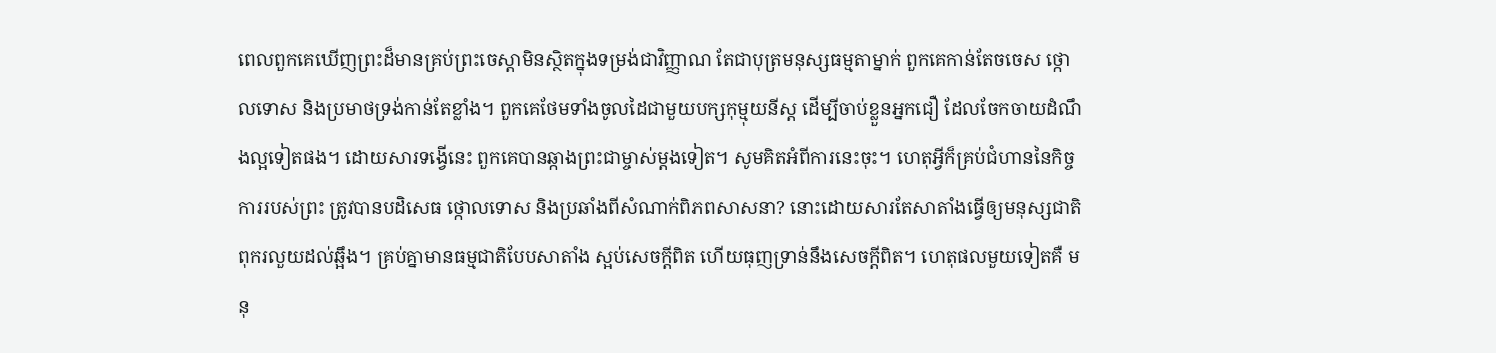ពេលពួកគេឃើញព្រះដ៏មានគ្រប់ព្រះចេស្ដាមិនស្ថិតក្នុងទម្រង់ជាវិញ្ញាណ តែជាបុត្រមនុស្សធម្មតាម្នាក់ ពួកគេកាន់តែចចេស ថ្កោលទោស និងប្រមាថទ្រង់កាន់តែខ្លាំង។ ពួកគេថែមទាំងចូលដៃជាមួយបក្សកុម្មុយនីស្ត ដើម្បីចាប់ខ្លួនអ្នកជឿ ដែលចែកចាយដំណឹងល្អទៀតផង។ ដោយសារទង្វើនេះ ពួកគេបានឆ្កាងព្រះជាម្ចាស់ម្ដងទៀត។ សូមគិតអំពីការនេះចុះ។ ហេតុអ្វីក៏គ្រប់ជំហាននៃកិច្ចការរបស់ព្រះ ត្រូវបានបដិសេធ ថ្កោលទោស និងប្រឆាំងពីសំណាក់ពិភពសាសនា? នោះដោយសារតែសាតាំងធ្វើឲ្យមនុស្សជាតិពុករលួយដល់ឆ្អឹង។ គ្រប់គ្នាមានធម្មជាតិបែបសាតាំង ស្អប់សេចក្តីពិត ហើយធុញទ្រាន់នឹងសេចក្ដីពិត។ ហេតុផលមួយទៀតគឺ មនុ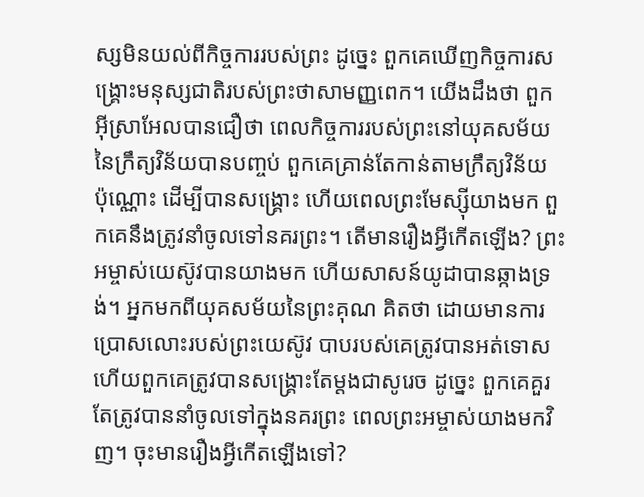ស្សមិនយល់ពីកិច្ចការរបស់ព្រះ ដូច្នេះ ពួកគេឃើញកិច្ចការសង្រ្គោះមនុស្សជាតិរបស់ព្រះថាសាមញ្ញពេក។ យើងដឹងថា ពួកអ៊ីស្រាអែលបានជឿថា ពេលកិច្ចការរបស់ព្រះនៅយុគសម័យនៃក្រឹត្យវិន័យបានបញ្ចប់ ពួកគេគ្រាន់តែកាន់តាមក្រឹត្យវិន័យ ប៉ុណ្ណោះ ដើម្បីបានសង្រ្គោះ ហើយពេលព្រះមែស្ស៊ីយាងមក ពួកគេនឹងត្រូវនាំចូលទៅនគរព្រះ។ តើមានរឿងអ្វីកើតឡើង? ព្រះអម្ចាស់យេស៊ូវបានយាងមក ហើយសាសន៍យូដាបានឆ្កាងទ្រង់។ អ្នកមកពីយុគសម័យនៃព្រះគុណ គិតថា ដោយមានការប្រោសលោះរបស់ព្រះយេស៊ូវ បាបរបស់គេត្រូវបានអត់ទោស ហើយពួកគេត្រូវបានសង្រ្គោះតែម្ដងជាសូរេច ដូច្នេះ ពួកគេគួរតែត្រូវបាននាំចូលទៅក្នុងនគរព្រះ ពេលព្រះអម្ចាស់យាងមកវិញ។ ចុះមានរឿងអ្វីកើតឡើងទៅ?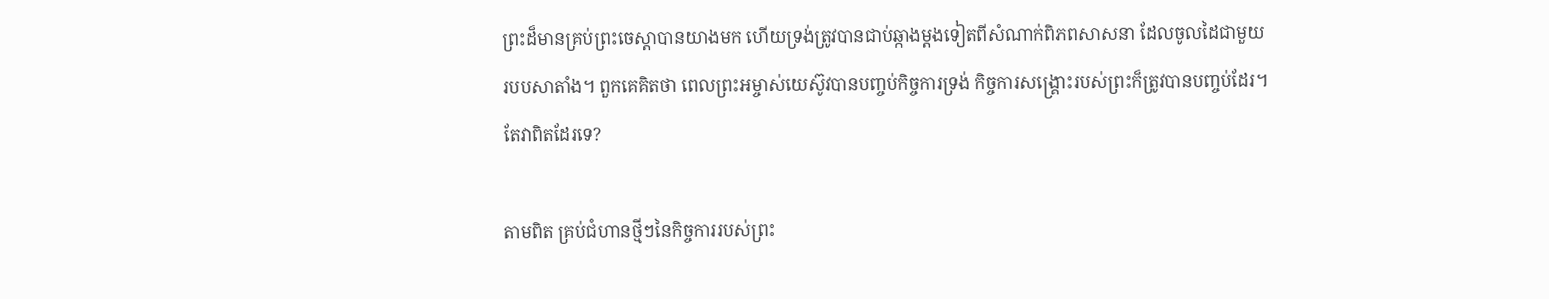ព្រះដ៏មានគ្រប់ព្រះចេស្ដាបានយាងមក ហើយទ្រង់ត្រូវបានជាប់ឆ្កាងម្ដងទៀតពីសំណាក់ពិភពសាសនា ដែលចូលដៃជាមួយរបបសាតាំង។ ពួកគេគិតថា ពេលព្រះអម្ចាស់យេស៊ូវបានបញ្ចប់កិច្ចការទ្រង់ កិច្ចការសង្រ្គោះរបស់ព្រះក៏ត្រូវបានបញ្ចប់ដែរ។ តែវាពិតដែរទេ?

តាមពិត គ្រប់ជំហានថ្មីៗនៃកិច្ចការរបស់ព្រះ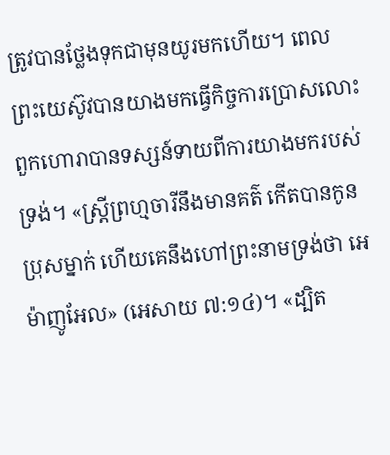ត្រូវបានថ្លែងទុកជាមុនយូរមកហើយ។ ពេលព្រះយេស៊ូវបានយាងមកធ្វើកិច្ចការប្រោសលោះ ពួកហោរាបានទស្សន៍ទាយពីការយាងមករបស់ទ្រង់។ «ស្ត្រីព្រហ្មចារីនឹងមានគត៌ កើតបានកូនប្រុសម្នាក់ ហើយគេនឹងហៅព្រះនាមទ្រង់ថា អេម៉ាញូអែល» (អេសាយ ៧:១៤)។ «ដ្បិត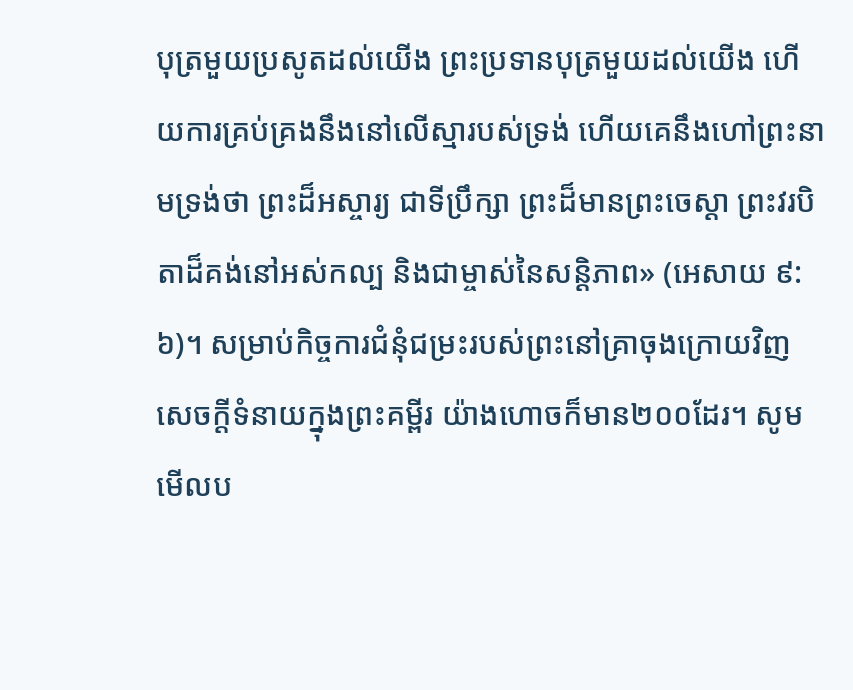បុត្រមួយប្រសូតដល់យើង ព្រះប្រទានបុត្រមួយដល់យើង ហើយការគ្រប់គ្រងនឹងនៅលើស្មារបស់ទ្រង់ ហើយគេនឹងហៅព្រះនាមទ្រង់ថា ព្រះដ៏អស្ចារ្យ ជាទីប្រឹក្សា ព្រះដ៏មានព្រះចេស្ដា ព្រះវរបិតាដ៏គង់នៅអស់កល្ប និងជាម្ចាស់នៃសន្ដិភាព» (អេសាយ ៩:៦)។ សម្រាប់កិច្ចការជំនុំជម្រះរបស់ព្រះនៅគ្រាចុងក្រោយវិញ សេចក្តីទំនាយក្នុងព្រះគម្ពីរ យ៉ាងហោចក៏មាន២០០ដែរ។ សូមមើលប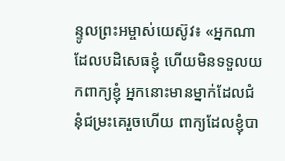ន្ទូលព្រះអម្ចាស់យេស៊ូវ៖ «អ្នកណាដែលបដិសេធខ្ញុំ ហើយមិនទទួលយកពាក្យខ្ញុំ អ្នកនោះមានម្នាក់ដែលជំនុំជម្រះគេរួចហើយ ពាក្យដែលខ្ញុំបា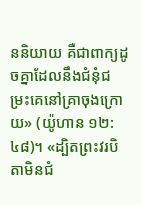ននិយាយ គឺជាពាក្យដូចគ្នាដែលនឹងជំនុំជម្រះគេនៅគ្រាចុងក្រោយ» (យ៉ូហាន ១២:៤៨)។ «ដ្បិតព្រះវរបិតាមិនជំ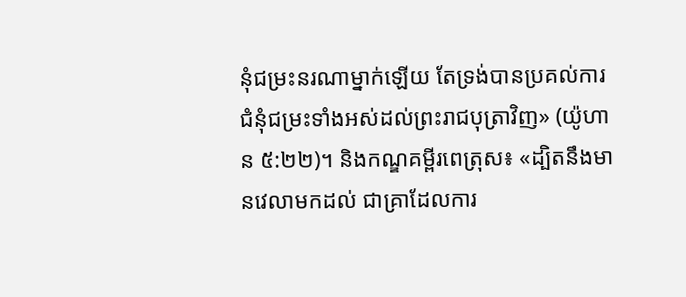នុំជម្រះនរណាម្នាក់ឡើយ តែទ្រង់បានប្រគល់ការជំនុំជម្រះទាំងអស់ដល់ព្រះរាជបុត្រាវិញ» (យ៉ូហាន ៥:២២)។ និងកណ្ឌគម្ពីរពេត្រុស៖ «ដ្បិតនឹងមានវេលាមកដល់ ជាគ្រាដែលការ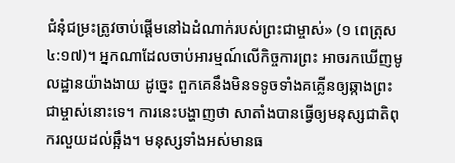ជំនុំជម្រះត្រូវចាប់ផ្ដើមនៅឯដំណាក់របស់ព្រះជាម្ចាស់» (១ ពេត្រុស ៤:១៧)។ អ្នកណាដែលចាប់អារម្មណ៍លើកិច្ចការព្រះ អាចរកឃើញមូលដ្ឋានយ៉ាងងាយ ដូច្នេះ ពួកគេនឹងមិនទទូចទាំងគគ្លើនឲ្យឆ្កាងព្រះជាម្ចាស់នោះទេ។ ការនេះបង្ហាញថា សាតាំងបានធ្វើឲ្យមនុស្សជាតិពុករលួយដល់ឆ្អឹង។ មនុស្សទាំងអស់មានធ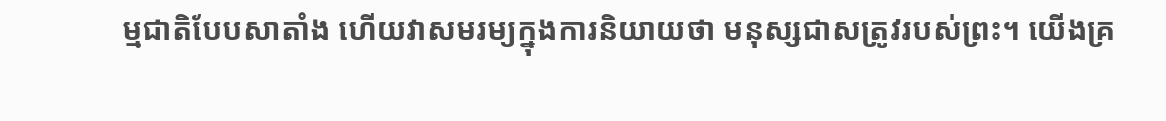ម្មជាតិបែបសាតាំង ហើយវាសមរម្យក្នុងការនិយាយថា មនុស្សជាសត្រូវរបស់ព្រះ។ យើងគ្រ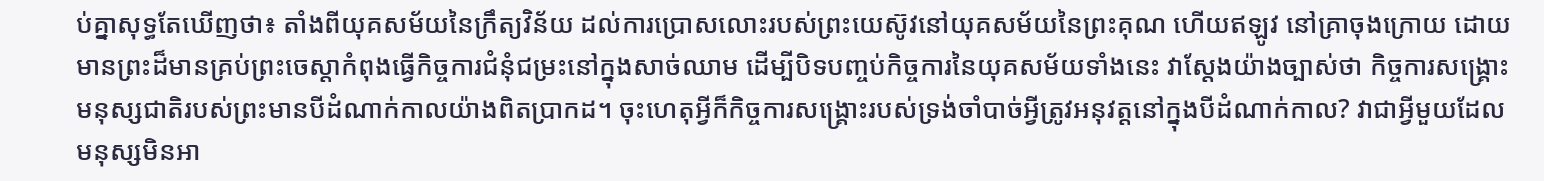ប់គ្នាសុទ្ធតែឃើញថា៖ តាំងពីយុគសម័យនៃក្រឹត្យវិន័យ ដល់ការប្រោសលោះរបស់ព្រះយេស៊ូវនៅយុគសម័យនៃព្រះគុណ ហើយឥឡូវ នៅគ្រាចុងក្រោយ ដោយមានព្រះដ៏មានគ្រប់ព្រះចេស្ដាកំពុងធ្វើកិច្ចការជំនុំជម្រះនៅក្នុងសាច់ឈាម ដើម្បីបិទបញ្ចប់កិច្ចការនៃយុគសម័យទាំងនេះ វាស្ដែងយ៉ាងច្បាស់ថា កិច្ចការសង្រ្គោះមនុស្សជាតិរបស់ព្រះមានបីដំណាក់កាលយ៉ាងពិតប្រាកដ។ ចុះហេតុអ្វីក៏កិច្ចការសង្រ្គោះរបស់ទ្រង់ចាំបាច់អ្វីត្រូវអនុវត្តនៅក្នុងបីដំណាក់កាល? វាជាអ្វីមួយដែលមនុស្សមិនអា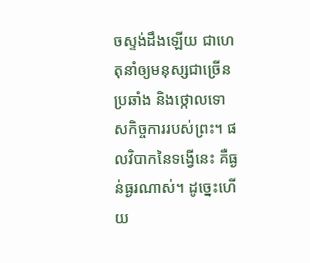ចស្ទង់ដឹងឡើយ ជាហេតុនាំឲ្យមនុស្សជាច្រើនប្រឆាំង និងថ្កោលទោសកិច្ចការរបស់ព្រះ។ ផលវិបាកនៃទង្វើនេះ គឺធ្ងន់ធ្ងរណាស់។ ដូច្នេះហើយ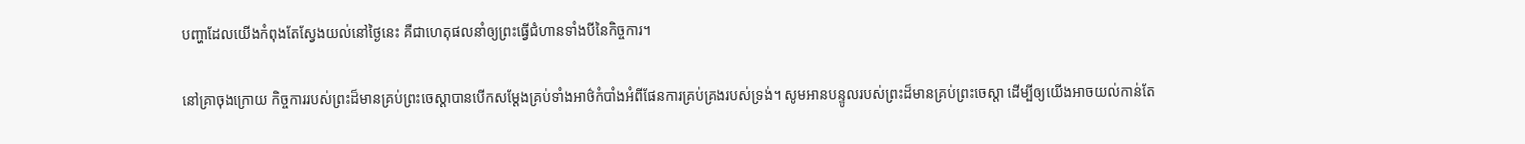បញ្ហាដែលយើងកំពុងតែស្វែងយល់នៅថ្ងៃនេះ គឺជាហេតុផលនាំឲ្យព្រះធ្វើជំហានទាំងបីនៃកិច្ចការ។

នៅគ្រាចុងក្រោយ កិច្ចការរបស់ព្រះដ៏មានគ្រប់ព្រះចេស្ដាបានបើកសម្ដែងគ្រប់ទាំងអាថ៌កំបាំងអំពីផែនការគ្រប់គ្រងរបស់ទ្រង់។ សូមអានបន្ទូលរបស់ព្រះដ៏មានគ្រប់ព្រះចេស្ដា ដើម្បីឲ្យយើងអាចយល់កាន់តែ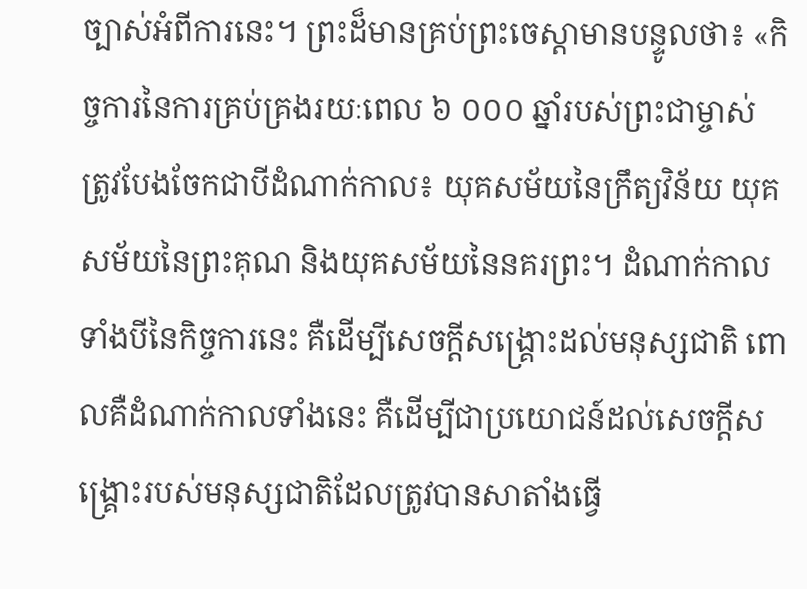ច្បាស់អំពីការនេះ។ ព្រះដ៏មានគ្រប់ព្រះចេស្ដាមានបន្ទូលថា៖ «កិច្ចការនៃការគ្រប់គ្រងរយៈពេល ៦ ០០០ ឆ្នាំរបស់ព្រះជាម្ចាស់ ត្រូវបែងចែកជាបីដំណាក់កាល៖ យុគសម័យនៃក្រឹត្យវិន័យ យុគសម័យនៃព្រះគុណ និងយុគសម័យនៃនគរព្រះ។ ដំណាក់កាលទាំងបីនៃកិច្ចការនេះ គឺដើម្បីសេចក្ដីសង្គ្រោះដល់មនុស្សជាតិ ពោលគឺដំណាក់កាលទាំងនេះ គឺដើម្បីជាប្រយោជន៍ដល់សេចក្ដីសង្គ្រោះរបស់មនុស្សជាតិដែលត្រូវបានសាតាំងធ្វើ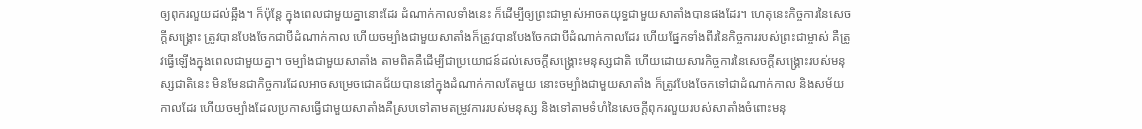ឲ្យពុករលួយដល់ឆ្អឹង។ ក៏ប៉ុន្តែ ក្នុងពេលជាមួយគ្នានោះដែរ ដំណាក់កាលទាំងនេះ ក៏ដើម្បីឲ្យព្រះជាម្ចាស់អាចតយុទ្ធជាមួយសាតាំងបានផងដែរ។ ហេតុនេះកិច្ចការនៃសេចក្ដីសង្គ្រោះ ត្រូវបានបែងចែកជាបីដំណាក់កាល ហើយចម្បាំងជាមួយសាតាំងក៏ត្រូវបានបែងចែកជាបីដំណាក់កាលដែរ ហើយផ្នែកទាំងពីរនៃកិច្ចការរបស់ព្រះជាម្ចាស់ គឺត្រូវធ្វើឡើងក្នុងពេលជាមួយគ្នា។ ចម្បាំងជាមួយសាតាំង តាមពិតគឺដើម្បីជាប្រយោជន៍ដល់សេចក្ដីសង្គ្រោះមនុស្សជាតិ ហើយដោយសារកិច្ចការនៃសេចក្ដីសង្គ្រោះរបស់មនុស្សជាតិនេះ មិនមែនជាកិច្ចការដែលអាចសម្រេចជោគជ័យបាននៅក្នុងដំណាក់កាលតែមួយ នោះចម្បាំងជាមួយសាតាំង ក៏ត្រូវបែងចែកទៅជាដំណាក់កាល និងសម័យកាលដែរ ហើយចម្បាំងដែលប្រកាសធ្វើជាមួយសាតាំងគឺស្របទៅតាមតម្រូវការរបស់មនុស្ស និងទៅតាមទំហំនៃសេចក្ដីពុករលួយរបស់សាតាំងចំពោះមនុ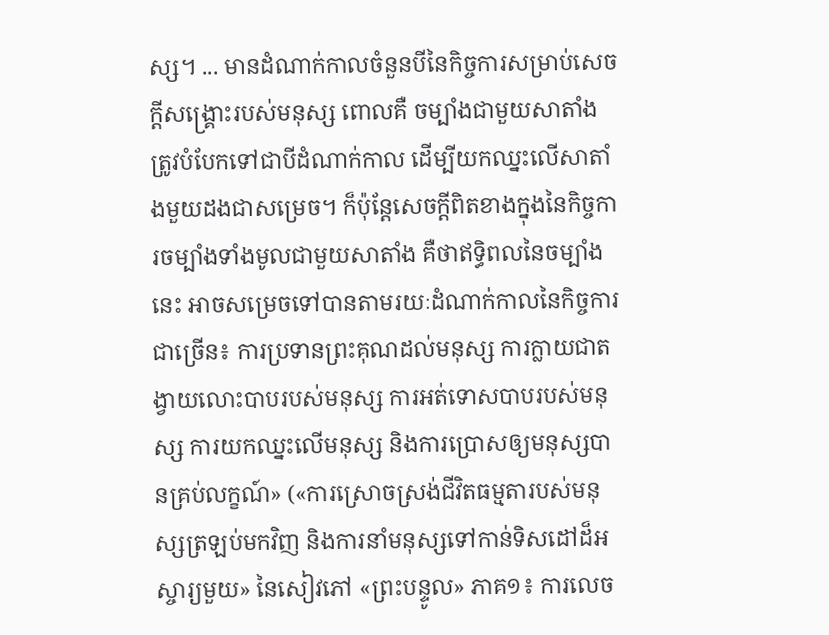ស្ស។ ... មានដំណាក់កាលចំនួនបីនៃកិច្ចការសម្រាប់សេចក្ដីសង្គ្រោះរបស់មនុស្ស ពោលគឺ ចម្បាំងជាមួយសាតាំងត្រូវបំបែកទៅជាបីដំណាក់កាល ដើម្បីយកឈ្នះលើសាតាំងមួយដងជាសម្រេច។ ក៏ប៉ុន្តែសេចក្ដីពិតខាងក្នុងនៃកិច្ចការចម្បាំងទាំងមូលជាមួយសាតាំង គឺថាឥទ្ធិពលនៃចម្បាំងនេះ អាចសម្រេចទៅបានតាមរយៈដំណាក់កាលនៃកិច្ចការជាច្រើន៖ ការប្រទានព្រះគុណដល់មនុស្ស ការក្លាយជាតង្វាយលោះបាបរបស់មនុស្ស ការអត់ទោសបាបរបស់មនុស្ស ការយកឈ្នះលើមនុស្ស និងការប្រោសឲ្យមនុស្សបានគ្រប់លក្ខណ៍» («ការស្រោចស្រង់ជីវិតធម្មតារបស់មនុស្សត្រឡប់មកវិញ និងការនាំមនុស្សទៅកាន់ទិសដៅដ៏អស្ចារ្យមួយ» នៃសៀវភៅ «ព្រះបន្ទូល» ភាគ១៖ ការលេច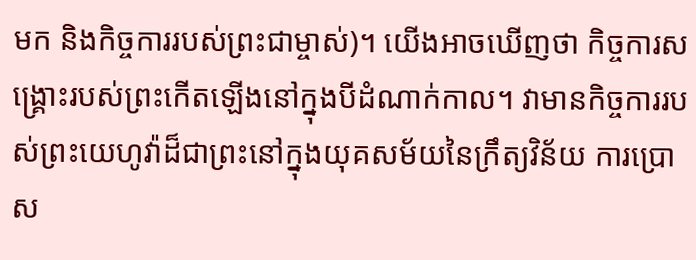មក និងកិច្ចការរបស់ព្រះជាម្ចាស់)។ យើងអាចឃើញថា កិច្ចការសង្រ្គោះរបស់ព្រះកើតឡើងនៅក្នុងបីដំណាក់កាល។ វាមានកិច្ចការរបស់ព្រះយេហូវ៉ាដ៏ជាព្រះនៅក្នុងយុគសម័យនៃក្រឹត្យវិន័យ ការប្រោស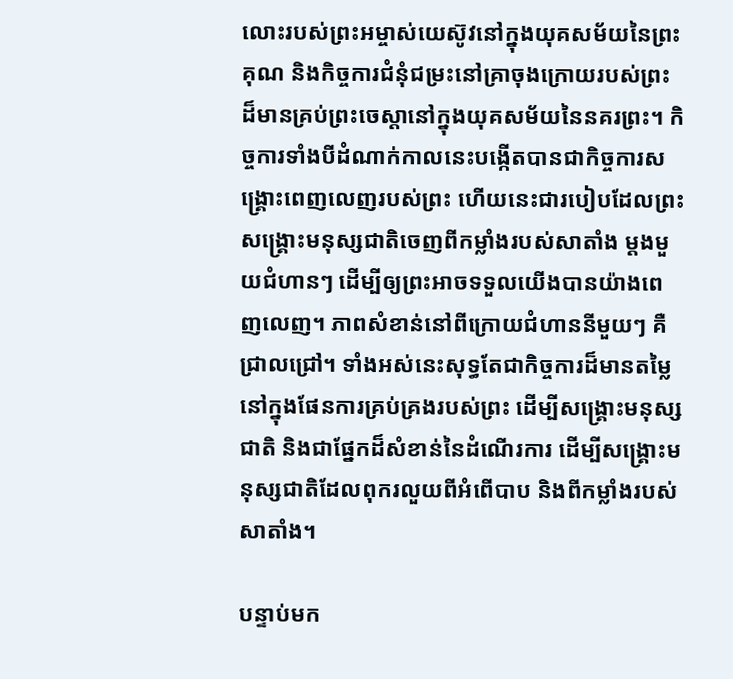លោះរបស់ព្រះអម្ចាស់យេស៊ូវនៅក្នុងយុគសម័យនៃព្រះគុណ និងកិច្ចការជំនុំជម្រះនៅគ្រាចុងក្រោយរបស់ព្រះដ៏មានគ្រប់ព្រះចេស្ដានៅក្នុងយុគសម័យនៃនគរព្រះ។ កិច្ចការទាំងបីដំណាក់កាលនេះបង្កើតបានជាកិច្ចការសង្រ្គោះពេញលេញរបស់ព្រះ ហើយនេះជារបៀបដែលព្រះសង្រ្គោះមនុស្សជាតិចេញពីកម្លាំងរបស់សាតាំង ម្ដងមួយជំហានៗ ដើម្បីឲ្យព្រះអាចទទួលយើងបានយ៉ាងពេញលេញ។ ភាពសំខាន់នៅពីក្រោយជំហាននីមួយៗ គឺជ្រាលជ្រៅ។ ទាំងអស់នេះសុទ្ធតែជាកិច្ចការដ៏មានតម្លៃនៅក្នុងផែនការគ្រប់គ្រងរបស់ព្រះ ដើម្បីសង្រ្គោះមនុស្សជាតិ និងជាផ្នែកដ៏សំខាន់នៃដំណើរការ ដើម្បីសង្គ្រោះមនុស្សជាតិដែលពុករលួយពីអំពើបាប និងពីកម្លាំងរបស់សាតាំង។

បន្ទាប់មក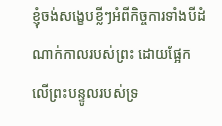ខ្ញុំចង់សង្ខេបខ្លីៗអំពីកិច្ចការទាំងបីដំណាក់កាលរបស់ព្រះ ដោយផ្អែកលើព្រះបន្ទូលរបស់ទ្រ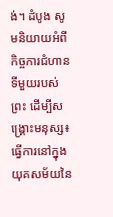ង់។ ដំបូង សូមនិយាយអំពីកិច្ចការជំហានទីមួយរបស់ព្រះ ដើម្បីសង្រ្គោះមនុស្ស៖ ធ្វើការនៅក្នុងយុគសម័យនៃ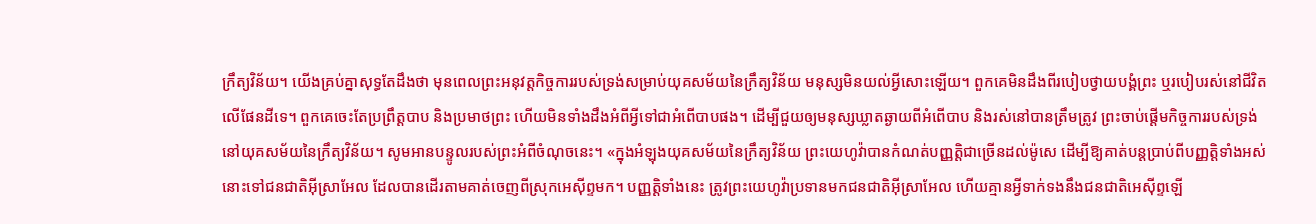ក្រឹត្យវិន័យ។ យើងគ្រប់គ្នាសុទ្ធតែដឹងថា មុនពេលព្រះអនុវត្តកិច្ចការរបស់ទ្រង់សម្រាប់យុគសម័យនៃក្រឹត្យវិន័យ មនុស្សមិនយល់អ្វីសោះឡើយ។ ពួកគេមិនដឹងពីរបៀបថ្វាយបង្គំព្រះ ឬរបៀបរស់នៅជីវិតលើផែនដីទេ។ ពួកគេចេះតែប្រព្រឹត្តបាប និងប្រមាថព្រះ ហើយមិនទាំងដឹងអំពីអ្វីទៅជាអំពើបាបផង។ ដើម្បីជួយឲ្យមនុស្សឃ្លាតឆ្ងាយពីអំពើបាប និងរស់នៅបានត្រឹមត្រូវ ព្រះចាប់ផ្ដើមកិច្ចការរបស់ទ្រង់នៅយុគសម័យនៃក្រឹត្យវិន័យ។ សូមអានបន្ទូលរបស់ព្រះអំពីចំណុចនេះ។ «ក្នុងអំឡុងយុគសម័យនៃក្រឹត្យវិន័យ ព្រះយេហូវ៉ាបានកំណត់បញ្ញត្តិជាច្រើនដល់ម៉ូសេ ដើម្បីឱ្យគាត់បន្តប្រាប់ពីបញ្ញត្តិទាំងអស់នោះទៅជនជាតិអ៊ីស្រាអែល ដែលបានដើរតាមគាត់ចេញពីស្រុកអេស៊ីព្ទមក។ បញ្ញត្តិទាំងនេះ ត្រូវព្រះយេហូវ៉ាប្រទានមកជនជាតិអ៊ីស្រាអែល ហើយគ្មានអ្វីទាក់ទងនឹងជនជាតិអេស៊ីព្ទឡើ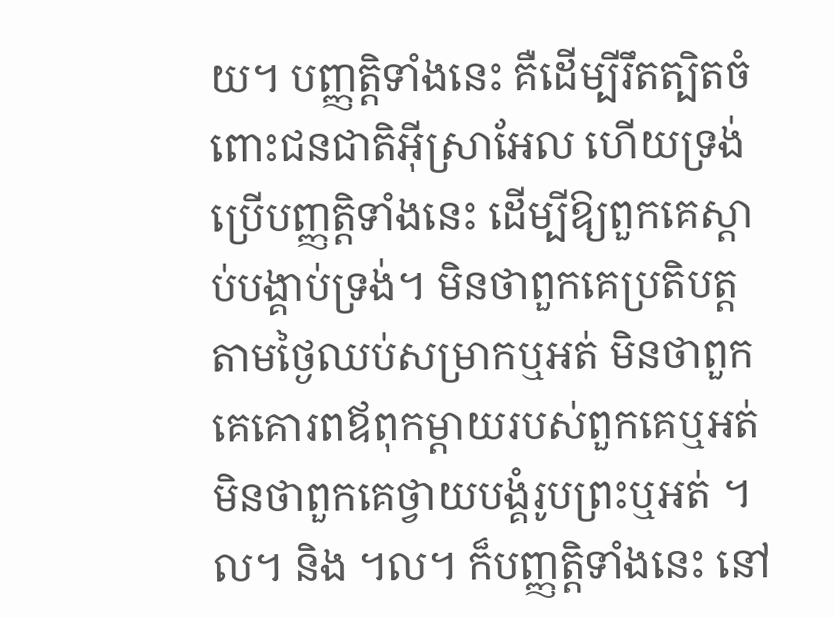យ។ បញ្ញត្តិទាំងនេះ គឺដើម្បីរឹតត្បិតចំពោះជនជាតិអ៊ីស្រាអែល ហើយទ្រង់ប្រើបញ្ញត្តិទាំងនេះ ដើម្បីឱ្យពួកគេស្ដាប់បង្គាប់ទ្រង់។ មិនថាពួកគេប្រតិបត្តតាមថ្ងៃឈប់សម្រាកឬអត់ មិនថាពួកគេគោរពឪពុកម្ដាយរបស់ពួកគេឬអត់ មិនថាពួកគេថ្វាយបង្គំរូបព្រះឬអត់ ។ល។ និង ។ល។ ក៏បញ្ញត្តិទាំងនេះ នៅ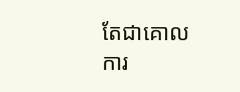តែជាគោលការ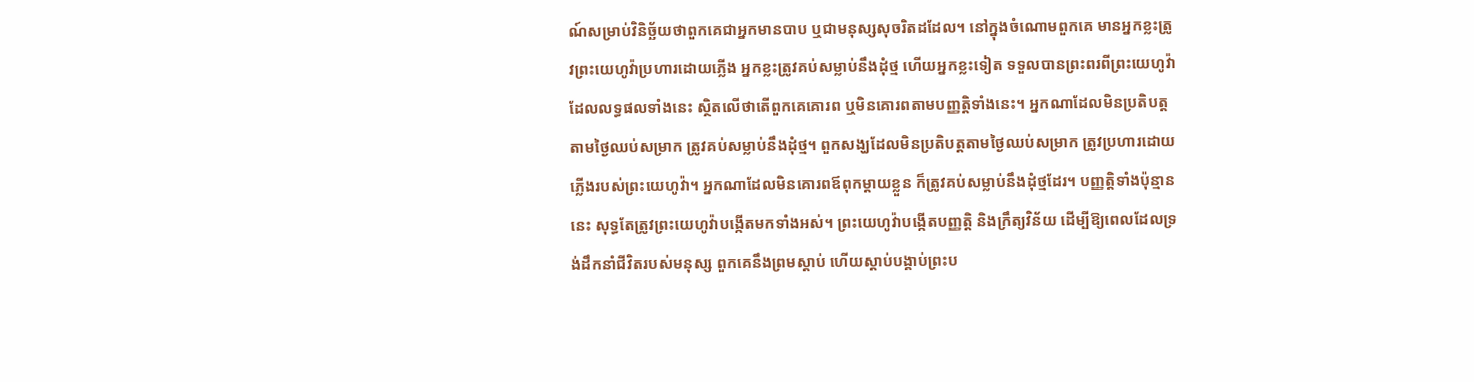ណ៍សម្រាប់វិនិច្ឆ័យថាពួកគេជាអ្នកមានបាប ឬជាមនុស្សសុចរិតដដែល។ នៅក្នុងចំណោមពួកគេ មានអ្នកខ្លះត្រូវព្រះយេហូវ៉ាប្រហារដោយភ្លើង អ្នកខ្លះត្រូវគប់សម្លាប់នឹងដុំថ្ម ហើយអ្នកខ្លះទៀត ទទួលបានព្រះពរពីព្រះយេហូវ៉ា ដែលលទ្ធផលទាំងនេះ ស្ថិតលើថាតើពួកគេគោរព ឬមិនគោរពតាមបញ្ញត្តិទាំងនេះ។ អ្នកណាដែលមិនប្រតិបត្តតាមថ្ងៃឈប់សម្រាក ត្រូវគប់សម្លាប់នឹងដុំថ្ម។ ពួកសង្ឃដែលមិនប្រតិបត្តតាមថ្ងៃឈប់សម្រាក ត្រូវប្រហារដោយភ្លើងរបស់ព្រះយេហូវ៉ា។ អ្នកណាដែលមិនគោរពឪពុកម្ដាយខ្លួន ក៏ត្រូវគប់សម្លាប់នឹងដុំថ្មដែរ។ បញ្ញត្តិទាំងប៉ុន្មាននេះ សុទ្ធតែត្រូវព្រះយេហូវ៉ាបង្កើតមកទាំងអស់។ ព្រះយេហូវ៉ាបង្កើតបញ្ញត្តិ និងក្រឹត្យវិន័យ ដើម្បីឱ្យពេលដែលទ្រង់ដឹកនាំជីវិតរបស់មនុស្ស ពួកគេនឹងព្រមស្ដាប់ ហើយស្ដាប់បង្គាប់ព្រះប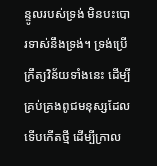ន្ទូលរបស់ទ្រង់ មិនបះបោរទាស់នឹងទ្រង់។ ទ្រង់ប្រើក្រឹត្យវិន័យទាំងនេះ ដើម្បីគ្រប់គ្រងពូជមនុស្សដែលទើបកើតថ្មី ដើម្បីក្រាល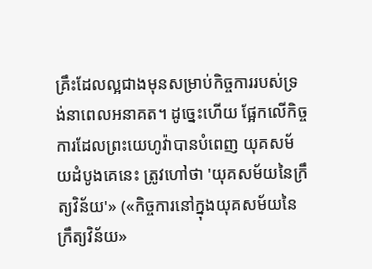គ្រឹះដែលល្អជាងមុនសម្រាប់កិច្ចការរបស់ទ្រង់នាពេលអនាគត។ ដូច្នេះហើយ ផ្អែកលើកិច្ចការដែលព្រះយេហូវ៉ាបានបំពេញ យុគសម័យដំបូងគេនេះ ត្រូវហៅថា 'យុគសម័យនៃក្រឹត្យវិន័យ'» («កិច្ចការនៅក្នុងយុគសម័យនៃក្រឹត្យវិន័យ»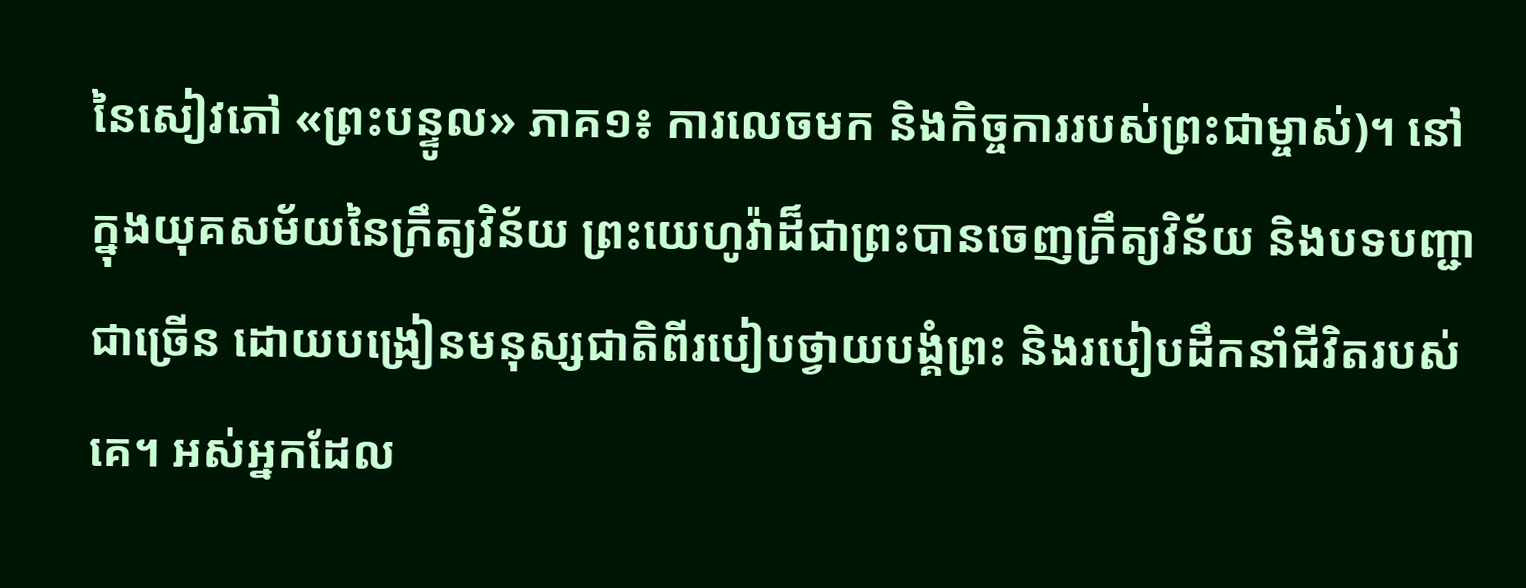នៃសៀវភៅ «ព្រះបន្ទូល» ភាគ១៖ ការលេចមក និងកិច្ចការរបស់ព្រះជាម្ចាស់)។ នៅក្នុងយុគសម័យនៃក្រឹត្យវិន័យ ព្រះយេហូវ៉ាដ៏ជាព្រះបានចេញក្រឹត្យវិន័យ និងបទបញ្ជាជាច្រើន ដោយបង្រៀនមនុស្សជាតិពីរបៀបថ្វាយបង្គំព្រះ និងរបៀបដឹកនាំជីវិតរបស់គេ។ អស់អ្នកដែល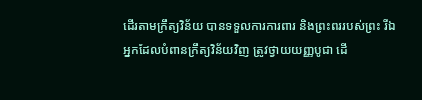ដើរតាមក្រឹត្យវិន័យ បានទទួលការការពារ និងព្រះពររបស់ព្រះ រីឯអ្នកដែលបំពានក្រឹត្យវិន័យវិញ ត្រូវថ្វាយយញ្ញបូជា ដើ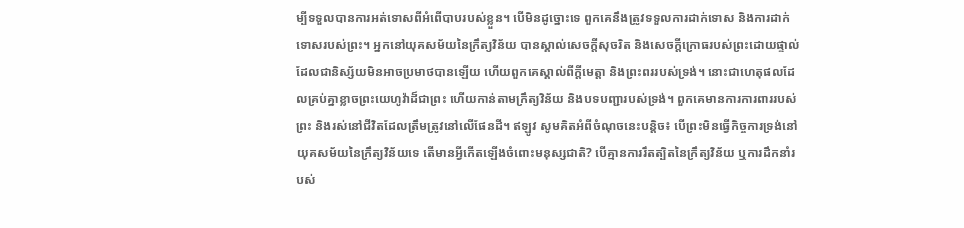ម្បីទទួលបានការអត់ទោសពីអំពើបាបរបស់ខ្លួន។ បើមិនដូច្នោះទេ ពួកគេនឹងត្រូវទទួលការដាក់ទោស និងការដាក់ទោសរបស់ព្រះ។ អ្នកនៅយុគសម័យនៃក្រឹត្យវិន័យ បានស្គាល់សេចក្តីសុចរិត និងសេចក្តីក្រោធរបស់ព្រះដោយផ្ទាល់ ដែលជានិស្ស័យមិនអាចប្រមាថបានឡើយ ហើយពួកគេស្គាល់ពីក្ដីមេត្តា និងព្រះពររបស់ទ្រង់។ នោះជាហេតុផលដែលគ្រប់គ្នាខ្លាចព្រះយេហូវ៉ាដ៏ជាព្រះ ហើយកាន់តាមក្រឹត្យវិន័យ និងបទបញ្ជារបស់ទ្រង់។ ពួកគេមានការការពាររបស់ព្រះ និងរស់នៅជីវិតដែលត្រឹមត្រូវនៅលើផែនដី។ ឥឡូវ សូមគិតអំពីចំណុចនេះបន្ដិច៖ បើព្រះមិនធ្វើកិច្ចការទ្រង់នៅយុគសម័យនៃក្រឹត្យវិន័យទេ តើមានអ្វីកើតឡើងចំពោះមនុស្សជាតិ? បើគ្មានការរឹតត្បិតនៃក្រឹត្យវិន័យ ឬការដឹកនាំរបស់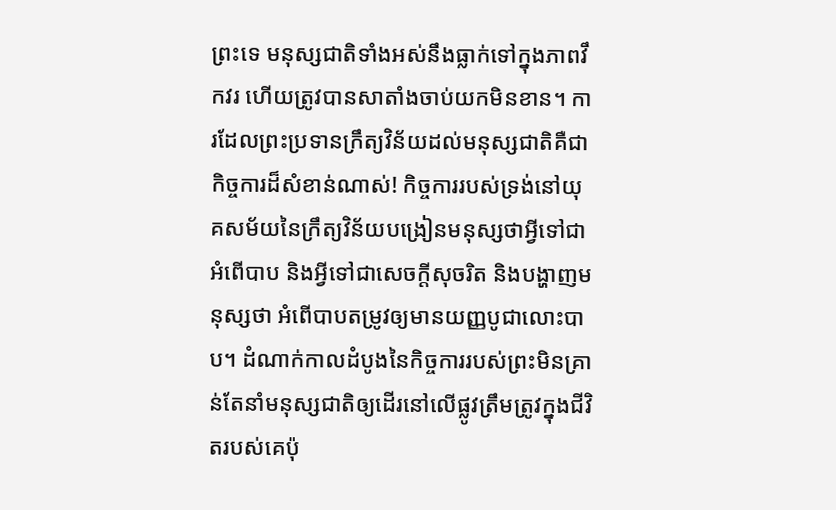ព្រះទេ មនុស្សជាតិទាំងអស់នឹងធ្លាក់ទៅក្នុងភាពវឹកវរ ហើយត្រូវបានសាតាំងចាប់យកមិនខាន។ ការដែលព្រះប្រទានក្រឹត្យវិន័យដល់មនុស្សជាតិគឺជាកិច្ចការដ៏សំខាន់ណាស់! កិច្ចការរបស់ទ្រង់នៅយុគសម័យនៃក្រឹត្យវិន័យបង្រៀនមនុស្សថាអ្វីទៅជាអំពើបាប និងអ្វីទៅជាសេចក្តីសុចរិត និងបង្ហាញមនុស្សថា អំពើបាបតម្រូវឲ្យមានយញ្ញបូជាលោះបាប។ ដំណាក់កាលដំបូងនៃកិច្ចការរបស់ព្រះមិនគ្រាន់តែនាំមនុស្សជាតិឲ្យដើរនៅលើផ្លូវត្រឹមត្រូវក្នុងជីវិតរបស់គេប៉ុ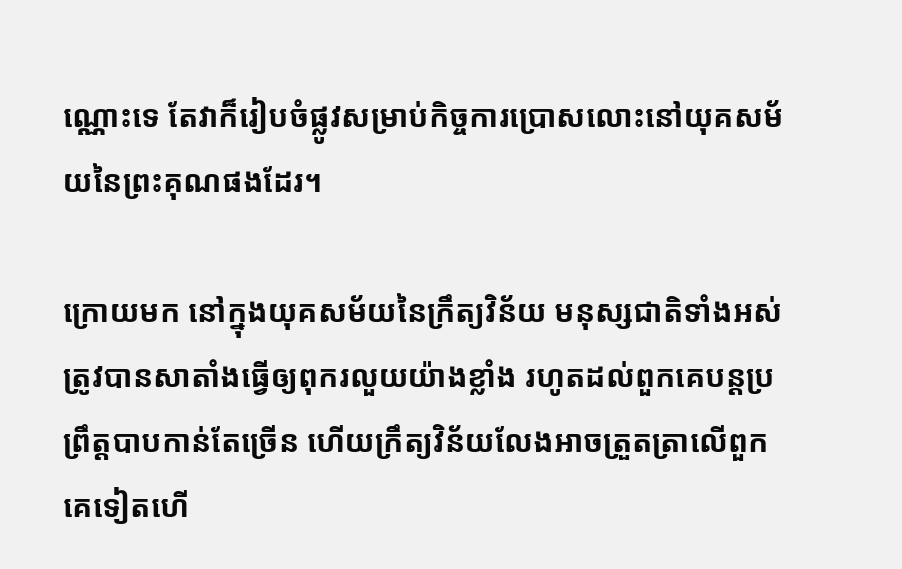ណ្ណោះទេ តែវាក៏រៀបចំផ្លូវសម្រាប់កិច្ចការប្រោសលោះនៅយុគសម័យនៃព្រះគុណផងដែរ។

ក្រោយមក នៅក្នុងយុគសម័យនៃក្រឹត្យវិន័យ មនុស្សជាតិទាំងអស់ត្រូវបានសាតាំងធ្វើឲ្យពុករលួយយ៉ាងខ្លាំង រហូតដល់ពួកគេបន្តប្រព្រឹត្តបាបកាន់តែច្រើន ហើយក្រឹត្យវិន័យលែងអាចត្រួតត្រាលើពួកគេទៀតហើ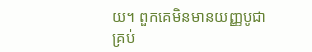យ។ ពួកគេមិនមានយញ្ញបូជាគ្រប់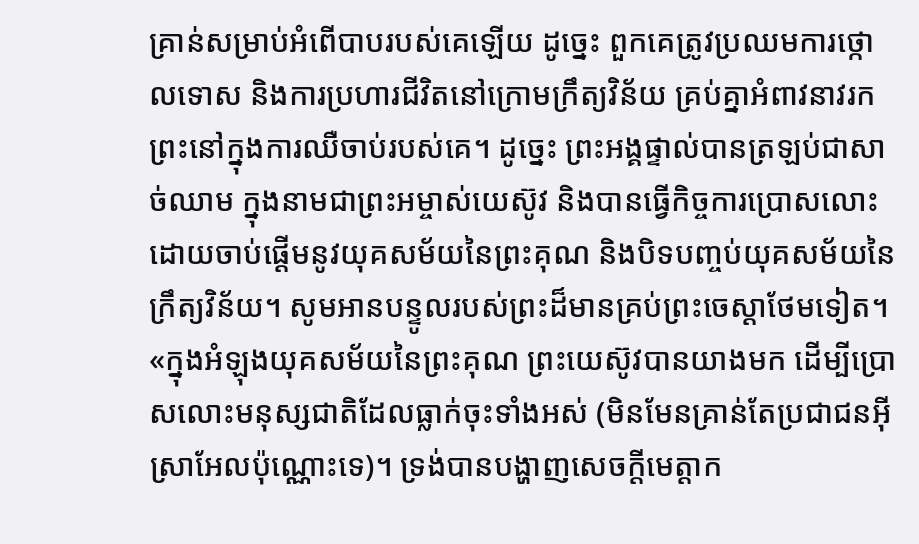គ្រាន់សម្រាប់អំពើបាបរបស់គេឡើយ ដូច្នេះ ពួកគេត្រូវប្រឈមការថ្កោលទោស និងការប្រហារជីវិតនៅក្រោមក្រឹត្យវិន័យ គ្រប់គ្នាអំពាវនាវរកព្រះនៅក្នុងការឈឺចាប់របស់គេ។ ដូច្នេះ ព្រះអង្គផ្ទាល់បានត្រឡប់ជាសាច់ឈាម ក្នុងនាមជាព្រះអម្ចាស់យេស៊ូវ និងបានធ្វើកិច្ចការប្រោសលោះ ដោយចាប់ផ្ដើមនូវយុគសម័យនៃព្រះគុណ និងបិទបញ្ចប់យុគសម័យនៃក្រឹត្យវិន័យ។ សូមអានបន្ទូលរបស់ព្រះដ៏មានគ្រប់ព្រះចេស្ដាថែមទៀត។ «ក្នុងអំឡុងយុគសម័យនៃព្រះគុណ ព្រះយេស៊ូវបានយាងមក ដើម្បីប្រោសលោះមនុស្សជាតិដែលធ្លាក់ចុះទាំងអស់ (មិនមែនគ្រាន់តែប្រជាជនអ៊ីស្រាអែលប៉ុណ្ណោះទេ)។ ទ្រង់បានបង្ហាញសេចក្តីមេត្តាក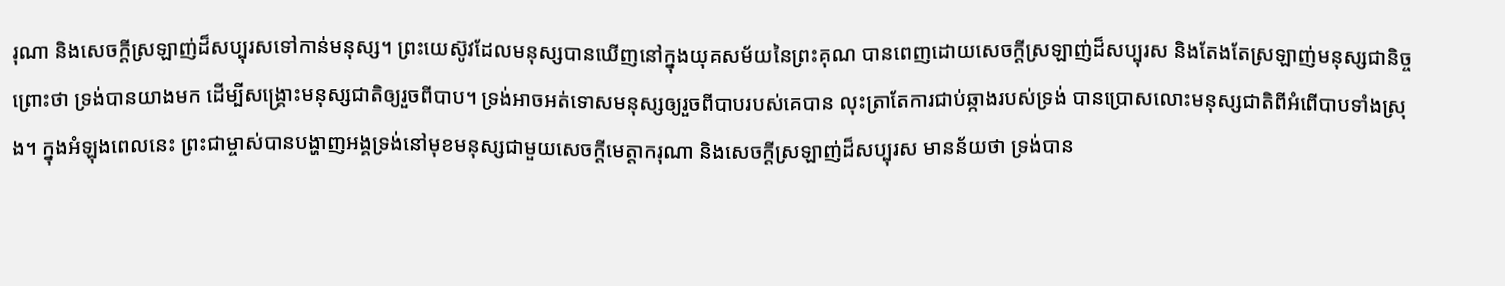រុណា និងសេចក្តីស្រឡាញ់ដ៏សប្បុរសទៅកាន់មនុស្ស។ ព្រះយេស៊ូវដែលមនុស្សបានឃើញនៅក្នុងយុគសម័យនៃព្រះគុណ បានពេញដោយសេចក្តីស្រឡាញ់ដ៏សប្បុរស និងតែងតែស្រឡាញ់មនុស្សជានិច្ច ព្រោះថា ទ្រង់បានយាងមក ដើម្បីសង្រ្គោះមនុស្សជាតិឲ្យរួចពីបាប។ ទ្រង់អាចអត់ទោសមនុស្សឲ្យរួចពីបាបរបស់គេបាន លុះត្រាតែការជាប់ឆ្កាងរបស់ទ្រង់ បានប្រោសលោះមនុស្សជាតិពីអំពើបាបទាំងស្រុង។ ក្នុងអំឡុងពេលនេះ ព្រះជាម្ចាស់បានបង្ហាញអង្គទ្រង់នៅមុខមនុស្សជាមួយសេចក្តីមេត្តាករុណា និងសេចក្តីស្រឡាញ់ដ៏សប្បុរស មានន័យថា ទ្រង់បាន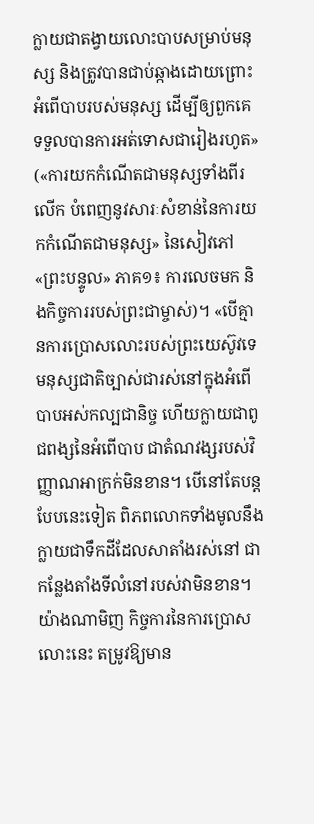ក្លាយជាតង្វាយលោះបាបសម្រាប់មនុស្ស និងត្រូវបានជាប់ឆ្កាងដោយព្រោះអំពើបាបរបស់មនុស្ស ដើម្បីឲ្យពួកគេទទួលបានការអត់ទោសជារៀងរហូត» («ការយកកំណើតជាមនុស្សទាំងពីរលើក បំពេញនូវសារៈសំខាន់នៃការយកកំណើតជាមនុស្ស» នៃសៀវភៅ «ព្រះបន្ទូល» ភាគ១៖ ការលេចមក និងកិច្ចការរបស់ព្រះជាម្ចាស់)។ «បើគ្មានការប្រោសលោះរបស់ព្រះយេស៊ូវទេ មនុស្សជាតិច្បាស់ជារស់នៅក្នុងអំពើបាបអស់កល្បជានិច្ច ហើយក្លាយជាពូជពង្សនៃអំពើបាប ជាតំណវង្សរបស់វិញ្ញាណអាក្រក់មិនខាន។ បើនៅតែបន្តបែបនេះទៀត ពិភពលោកទាំងមូលនឹងក្លាយជាទឹកដីដែលសាតាំងរស់នៅ ជាកន្លែងតាំងទីលំនៅរបស់វាមិនខាន។ យ៉ាងណាមិញ កិច្ចការនៃការប្រោសលោះនេះ តម្រូវឱ្យមាន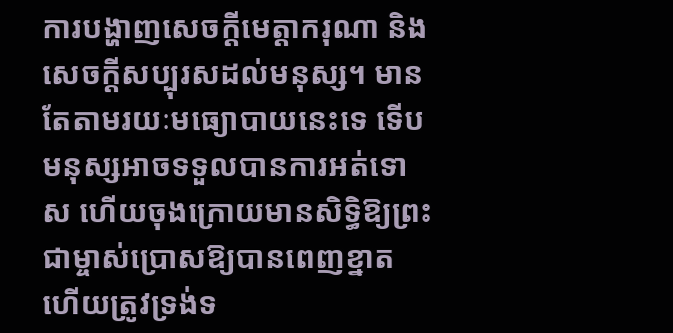ការបង្ហាញសេចក្ដីមេត្តាករុណា និងសេចក្ដីសប្បុរសដល់មនុស្ស។ មានតែតាមរយៈមធ្យោបាយនេះទេ ទើបមនុស្សអាចទទួលបានការអត់ទោស ហើយចុងក្រោយមានសិទ្ធិឱ្យព្រះជាម្ចាស់ប្រោសឱ្យបានពេញខ្នាត ហើយត្រូវទ្រង់ទ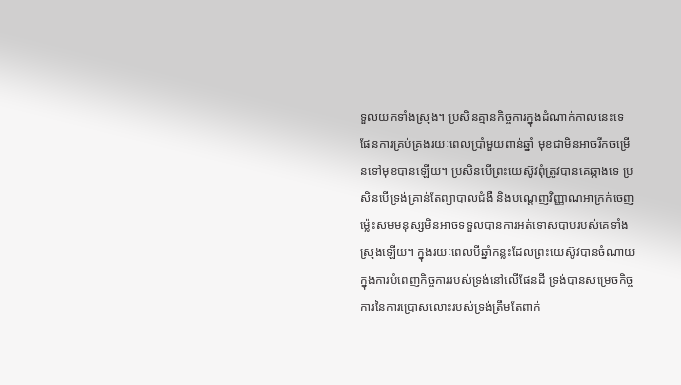ទួលយកទាំងស្រុង។ ប្រសិនគ្មានកិច្ចការក្នុងដំណាក់កាលនេះទេ ផែនការគ្រប់គ្រងរយៈពេលប្រាំមួយពាន់ឆ្នាំ មុខជាមិនអាចរីកចម្រើនទៅមុខបានឡើយ។ ប្រសិនបើព្រះយេស៊ូវពុំត្រូវបានគេឆ្កាងទេ ប្រសិនបើទ្រង់គ្រាន់តែព្យាបាលជំងឺ និងបណ្ដេញវិញ្ញាណអាក្រក់ចេញ ម្ល៉េះសមមនុស្សមិនអាចទទួលបានការអត់ទោសបាបរបស់គេទាំងស្រុងឡើយ។ ក្នុងរយៈពេលបីឆ្នាំកន្លះដែលព្រះយេស៊ូវបានចំណាយក្នុងការបំពេញកិច្ចការរបស់ទ្រង់នៅលើផែនដី ទ្រង់បានសម្រេចកិច្ចការនៃការប្រោសលោះរបស់ទ្រង់ត្រឹមតែពាក់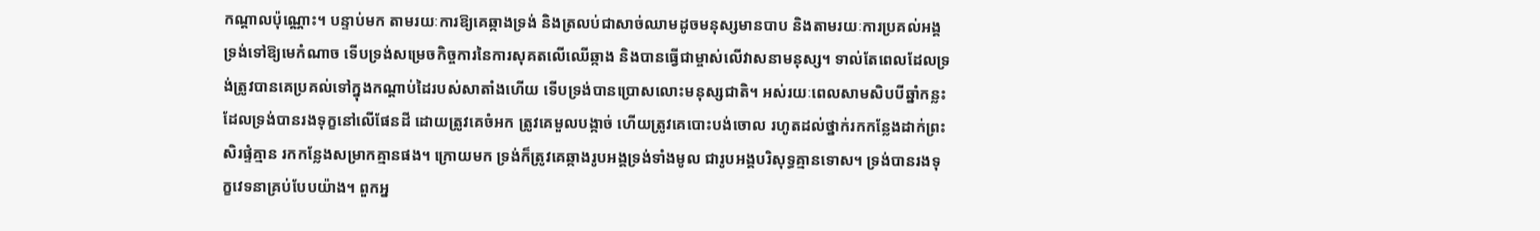កណ្ដាលប៉ុណ្ណោះ។ បន្ទាប់មក តាមរយៈការឱ្យគេឆ្កាងទ្រង់ និងត្រលប់ជាសាច់ឈាមដូចមនុស្សមានបាប និងតាមរយៈការប្រគល់អង្គទ្រង់ទៅឱ្យមេកំណាច ទើបទ្រង់សម្រេចកិច្ចការនៃការសុគតលើឈើឆ្កាង និងបានធ្វើជាម្ចាស់លើវាសនាមនុស្ស។ ទាល់តែពេលដែលទ្រង់ត្រូវបានគេប្រគល់ទៅក្នុងកណ្ដាប់ដៃរបស់សាតាំងហើយ ទើបទ្រង់បានប្រោសលោះមនុស្សជាតិ។ អស់រយៈពេលសាមសិបបីឆ្នាំកន្លះដែលទ្រង់បានរងទុក្ខនៅលើផែនដី ដោយត្រូវគេចំអក ត្រូវគេមួលបង្កាច់ ហើយត្រូវគេបោះបង់ចោល រហូតដល់ថ្នាក់រកកន្លែងដាក់ព្រះសិរផ្ទំគ្មាន រកកន្លែងសម្រាកគ្មានផង។ ក្រោយមក ទ្រង់ក៏ត្រូវគេឆ្កាងរូបអង្គទ្រង់ទាំងមូល ជារូបអង្គបរិសុទ្ធគ្មានទោស។ ទ្រង់បានរងទុក្ខវេទនាគ្រប់បែបយ៉ាង។ ពួកអ្ន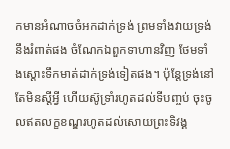កមានអំណាចចំអកដាក់ទ្រង់ ព្រមទាំងវាយទ្រង់នឹងរំពាត់ផង ចំណែកឯពួកទាហានវិញ ថែមទាំងស្ដោះទឹកមាត់ដាក់ទ្រង់ទៀតផង។ ប៉ុន្តែទ្រង់នៅតែមិនស្ដីអ្វី ហើយស៊ូទ្រាំរហូតដល់ទីបញ្ចប់ ចុះចូលឥតលក្ខខណ្ឌរហូតដល់សោយព្រះទិវង្គ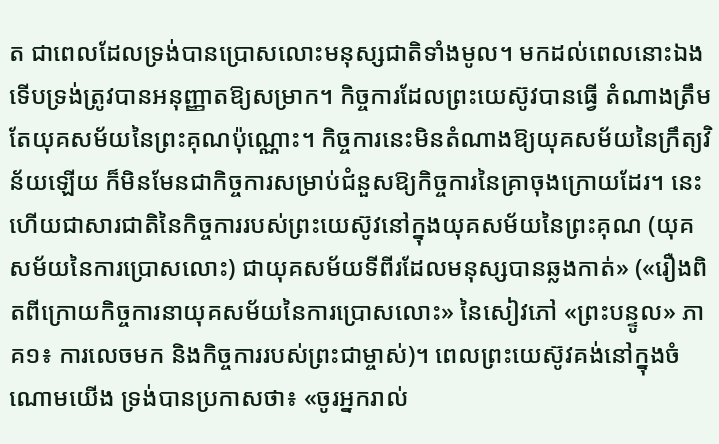ត ជាពេលដែលទ្រង់បានប្រោសលោះមនុស្សជាតិទាំងមូល។ មកដល់ពេលនោះឯង ទើបទ្រង់ត្រូវបានអនុញ្ញាតឱ្យសម្រាក។ កិច្ចការដែលព្រះយេស៊ូវបានធ្វើ តំណាងត្រឹមតែយុគសម័យនៃព្រះគុណប៉ុណ្ណោះ។ កិច្ចការនេះមិនតំណាងឱ្យយុគសម័យនៃក្រឹត្យវិន័យឡើយ ក៏មិនមែនជាកិច្ចការសម្រាប់ជំនួសឱ្យកិច្ចការនៃគ្រាចុងក្រោយដែរ។ នេះហើយជាសារជាតិនៃកិច្ចការរបស់ព្រះយេស៊ូវនៅក្នុងយុគសម័យនៃព្រះគុណ (យុគសម័យនៃការប្រោសលោះ) ជាយុគសម័យទីពីរដែលមនុស្សបានឆ្លងកាត់» («រឿងពិតពីក្រោយកិច្ចការនាយុគសម័យនៃការប្រោសលោះ» នៃសៀវភៅ «ព្រះបន្ទូល» ភាគ១៖ ការលេចមក និងកិច្ចការរបស់ព្រះជាម្ចាស់)។ ពេលព្រះយេស៊ូវគង់នៅក្នុងចំណោមយើង ទ្រង់បានប្រកាសថា៖ «ចូរអ្នករាល់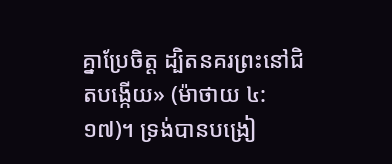គ្នាប្រែចិត្ត ដ្បិតនគរព្រះនៅជិតបង្កើយ» (ម៉ាថាយ ៤:១៧)។ ទ្រង់បានបង្រៀ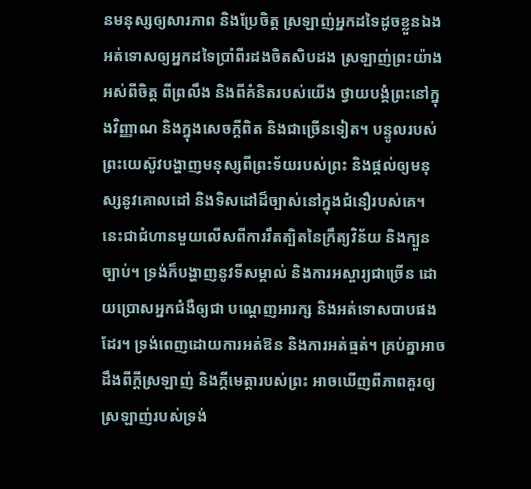នមនុស្សឲ្យសារភាព និងប្រែចិត្ត ស្រឡាញ់អ្នកដទៃដូចខ្លួនឯង អត់ទោសឲ្យអ្នកដទៃប្រាំពីរដងចិតសិបដង ស្រឡាញ់ព្រះយ៉ាងអស់ពីចិត្ត ពីព្រលឹង និងពីគំនិតរបស់យើង ថ្វាយបង្គំព្រះនៅក្នុងវិញ្ញាណ និងក្នុងសេចក្ដីពិត និងជាច្រើនទៀត។ បន្ទូលរបស់ព្រះយេស៊ូវបង្ហាញមនុស្សពីព្រះទ័យរបស់ព្រះ និងផ្ដល់ឲ្យមនុស្សនូវគោលដៅ និងទិសដៅដ៏ច្បាស់នៅក្នុងជំនឿរបស់គេ។ នេះជាជំហានមួយលើសពីការរឹតត្បិតនៃក្រឹត្យវិន័យ និងក្បួនច្បាប់។ ទ្រង់ក៏បង្ហាញនូវទីសម្គាល់ និងការអស្ចារ្យជាច្រើន ដោយប្រោសអ្នកជំងឺឲ្យជា បណ្ដេញអារក្ស និងអត់ទោសបាបផងដែរ។ ទ្រង់ពេញដោយការអត់ឱន និងការអត់ធ្មត់។ គ្រប់គ្នាអាចដឹងពីក្ដីស្រឡាញ់ និងក្ដីមេត្តារបស់ព្រះ អាចឃើញពីភាពគួរឲ្យស្រឡាញ់របស់ទ្រង់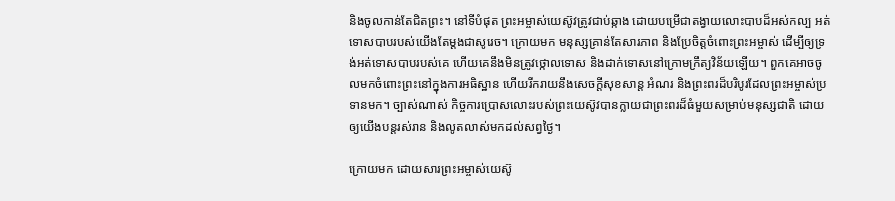និងចូលកាន់តែជិតព្រះ។ នៅទីបំផុត ព្រះអម្ចាស់យេស៊ូវត្រូវជាប់ឆ្កាង ដោយបម្រើជាតង្វាយលោះបាបដ៏អស់កល្ប អត់ទោសបាបរបស់យើងតែម្ដងជាសូរេច។ ក្រោយមក មនុស្សគ្រាន់តែសារភាព និងប្រែចិត្តចំពោះព្រះអម្ចាស់ ដើម្បីឲ្យទ្រង់អត់ទោសបាបរបស់គេ ហើយគេនឹងមិនត្រូវថ្កោលទោស និងដាក់ទោសនៅក្រោមក្រឹត្យវិន័យឡើយ។ ពួកគេអាចចូលមកចំពោះព្រះនៅក្នុងការអធិស្ឋាន ហើយរីករាយនឹងសេចក្តីសុខសាន្ត អំណរ និងព្រះពរដ៏បរិបូរដែលព្រះអម្ចាស់ប្រទានមក។ ច្បាស់ណាស់ កិច្ចការប្រោសលោះរបស់ព្រះយេស៊ូវបានក្លាយជាព្រះពរដ៏ធំមួយសម្រាប់មនុស្សជាតិ ដោយឲ្យយើងបន្តរស់រាន និងលូតលាស់មកដល់សព្វថ្ងៃ។

ក្រោយមក ដោយសារព្រះអម្ចាស់យេស៊ូ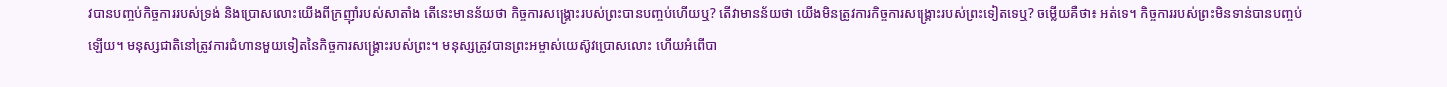វបានបញ្ចប់កិច្ចការរបស់ទ្រង់ និងប្រោសលោះយើងពីក្រញ៉ាំរបស់សាតាំង តើនេះមានន័យថា កិច្ចការសង្រ្គោះរបស់ព្រះបានបញ្ចប់ហើយឬ? តើវាមានន័យថា យើងមិនត្រូវការកិច្ចការសង្រ្គោះរបស់ព្រះទៀតទេឬ? ចម្លើយគឺថា៖ អត់ទេ។ កិច្ចការរបស់ព្រះមិនទាន់បានបញ្ចប់ឡើយ។ មនុស្សជាតិនៅត្រូវការជំហានមួយទៀតនៃកិច្ចការសង្រ្គោះរបស់ព្រះ។ មនុស្សត្រូវបានព្រះអម្ចាស់យេស៊ូវប្រោសលោះ ហើយអំពើបា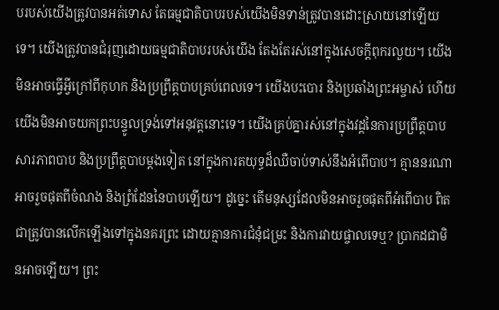បរបស់យើងត្រូវបានអត់ទោស តែធម្មជាតិបាបរបស់យើងមិនទាន់ត្រូវបានដោះស្រាយនៅឡើយទេ។ យើងត្រូវបានជំរុញដោយធម្មជាតិបាបរបស់យើង តែងតែរស់នៅក្នុងសេចក្តីពុករលួយ។ យើងមិនអាចធ្វើអ្វីក្រៅពីកុហក និងប្រព្រឹត្តបាបគ្រប់ពេលទេ។ យើងបះបោរ និងប្រឆាំងព្រះអម្ចាស់ ហើយយើងមិនអាចយកព្រះបន្ទូលទ្រង់ទៅអនុវត្តនោះទេ។ យើងគ្រប់គ្នារស់នៅក្នុងវដ្ដនៃការប្រព្រឹត្តបាប សារភាពបាប និងប្រព្រឹត្តបាបម្ដងទៀត នៅក្នុងការតយុទ្ធដ៏ឈឺចាប់ទាស់នឹងអំពើបាប។ គ្មាននរណាអាចរួចផុតពីចំណង និងព្រំដែននៃបាបឡើយ។ ដូច្នេះ តើមនុស្សដែលមិនអាចរួចផុតពីអំពើបាប ពិតជាត្រូវបានលើកឡើងទៅក្នុងនគរព្រះ ដោយគ្មានការជំនុំជម្រះ និងការវាយផ្ចាលទេឬ? ប្រាកដជាមិនអាចឡើយ។ ព្រះ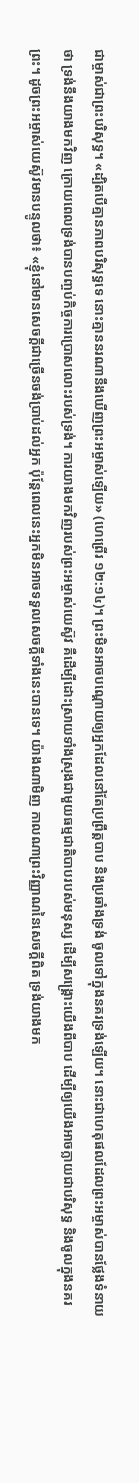ជាម្ចាស់ជាព្រះបរិសុទ្ធ។ «ដ្បិតបើគ្មានភាពបរិសុទ្ធទេ នោះគ្មាននរណានឹងឃើញព្រះអម្ចាស់ឡើយ» (ហេព្រើរ ១២:១៤)។ ព្រះមិនអាចបណ្ដោយឲ្យអ្នកដែលនៅតែប្រព្រឹត្តបាប និងប្រឆាំងទ្រង់ ចូលទៅក្នុងនគរទ្រង់ឡើយ។ នោះជាហេតុផលដែលព្រះអម្ចាស់បានថ្លែងទំនាយថា ទ្រង់នឹងយាងមកវិញ ក្រោយពេលទ្រង់បានបញ្ចប់កិច្ចការប្រោសលោះរបស់ទ្រង់។ ការយាងមកវិញរបស់ព្រះអម្ចាស់យេស៊ូវ គឺដើម្បីដោះស្រាយទាំងស្រុងជាមួយធម្មជាតិបាបរបស់មនុស្ស ដើម្បីសង្រ្គោះយើងពីបាប ដើម្បីឲ្យយើងអាចក្លាយជាបរិសុទ្ធ និងចូលក្នុងនគរព្រះ។ ដូចព្រះអម្ចាស់យេស៊ូវមានបន្ទូលថា៖ «ខ្ញុំនៅមានសេចក្ដីជាច្រើនចង់ប្រាប់ដល់អ្នក ប៉ុន្តែពេលនេះអ្នកមិនអាចទទួលសេចក្ដីទាំងនេះបានទេ។ យ៉ាងណាមិញ កាលណាព្រះវិញ្ញាណនៃសេចក្ដីពិត ទ្រង់យាងមក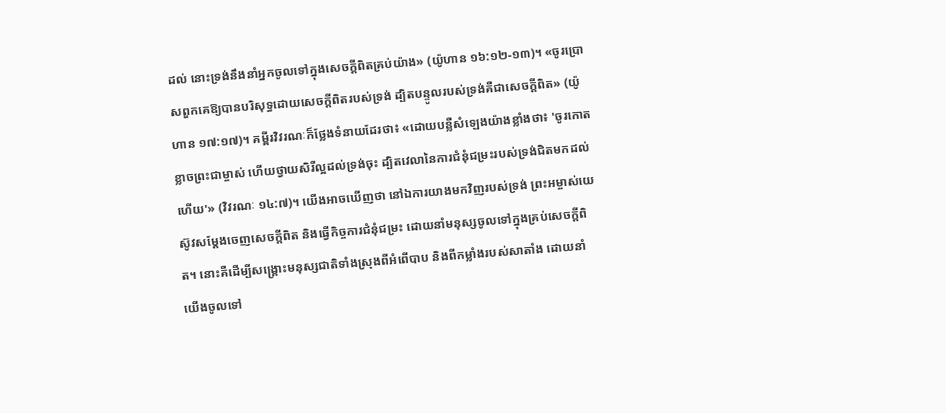ដល់ នោះទ្រង់នឹងនាំអ្នកចូលទៅក្នុងសេចក្ដីពិតគ្រប់យ៉ាង» (យ៉ូហាន ១៦:១២-១៣)។ «ចូរប្រោសពួកគេឱ្យបានបរិសុទ្ធដោយសេចក្ដីពិតរបស់ទ្រង់ ដ្បិតបន្ទូលរបស់ទ្រង់គឺជាសេចក្ដីពិត» (យ៉ូហាន ១៧:១៧)។ គម្ពីរវិវរណៈក៏ថ្លែងទំនាយដែរថា៖ «ដោយបន្លឺសំឡេងយ៉ាងខ្លាំងថា៖ 'ចូរកោតខ្លាចព្រះជាម្ចាស់ ហើយថ្វាយសិរី‌ល្អដល់ទ្រង់ចុះ ដ្បិតវេលានៃការជំនុំជម្រះរបស់ទ្រង់ជិតមកដល់ហើយ'» (វិវរណៈ ១៤:៧)។ យើងអាចឃើញថា នៅឯការយាងមកវិញរបស់ទ្រង់ ព្រះអម្ចាស់យេស៊ូវសម្ដែងចេញសេចក្តីពិត និងធ្វើកិច្ចការជំនុំជម្រះ ដោយនាំមនុស្សចូលទៅក្នុងគ្រប់សេចក្តីពិត។ នោះគឺដើម្បីសង្រ្គោះមនុស្សជាតិទាំងស្រុងពីអំពើបាប និងពីកម្លាំងរបស់សាតាំង ដោយនាំយើងចូលទៅ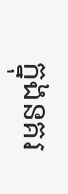ក្នុងនគរ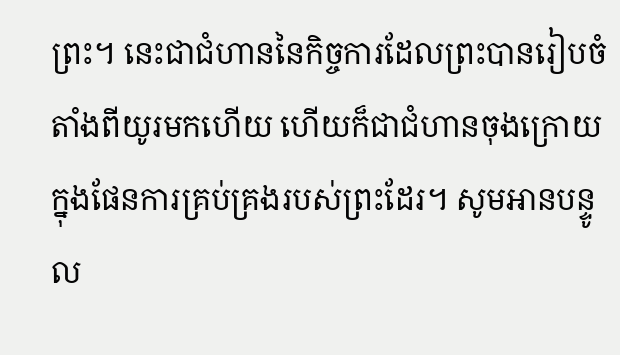ព្រះ។ នេះជាជំហាននៃកិច្ចការដែលព្រះបានរៀបចំតាំងពីយូរមកហើយ ហើយក៏ជាជំហានចុងក្រោយក្នុងផែនការគ្រប់គ្រងរបស់ព្រះដែរ។ សូមអានបន្ទូល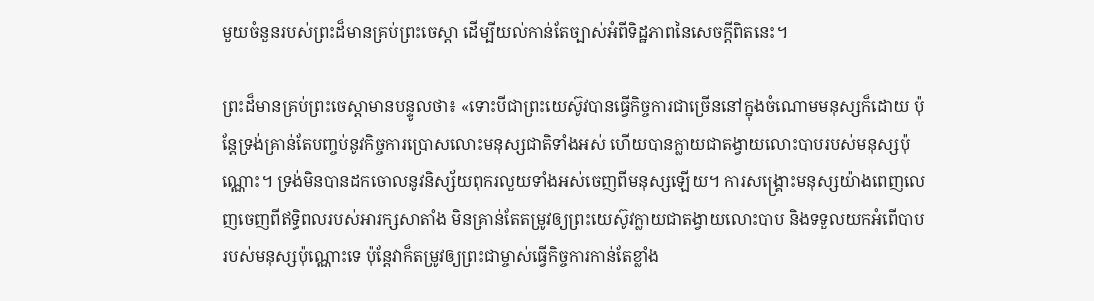មួយចំនួនរបស់ព្រះដ៏មានគ្រប់ព្រះចេស្ដា ដើម្បីយល់កាន់តែច្បាស់អំពីទិដ្ឋភាពនៃសេចក្តីពិតនេះ។

ព្រះដ៏មានគ្រប់ព្រះចេស្ដាមានបន្ទូលថា៖ «ទោះបីជាព្រះយេស៊ូវបានធ្វើកិច្ចការជាច្រើននៅក្នុងចំណោមមនុស្សក៏ដោយ ប៉ុន្តែទ្រង់គ្រាន់តែបញ្ចប់នូវកិច្ចការប្រោសលោះមនុស្សជាតិទាំងអស់ ហើយបានក្លាយជាតង្វាយលោះបាបរបស់មនុស្សប៉ុណ្ណោះ។ ទ្រង់មិនបានដកចោលនូវនិស្ស័យពុករលួយទាំងអស់ចេញពីមនុស្សឡើយ។ ការសង្រ្គោះមនុស្សយ៉ាងពេញលេញចេញពីឥទ្ធិពលរបស់អារក្សសាតាំង មិនគ្រាន់តែតម្រូវឲ្យព្រះយេស៊ូវក្លាយជាតង្វាយលោះបាប និងទទួលយកអំពើបាបរបស់មនុស្សប៉ុណ្ណោះទេ ប៉ុន្តែវាក៏តម្រូវឲ្យព្រះជាម្ចាស់ធ្វើកិច្ចការកាន់តែខ្លាំង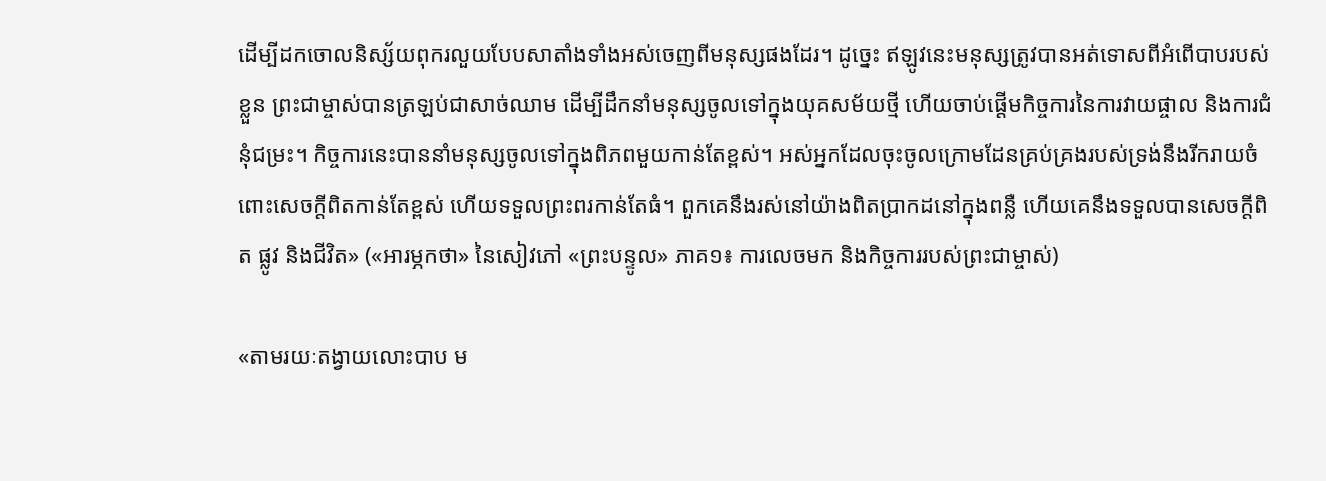ដើម្បីដកចោលនិស្ស័យពុករលួយបែបសាតាំងទាំងអស់ចេញពីមនុស្សផងដែរ។ ដូច្នេះ ឥឡូវនេះមនុស្សត្រូវបានអត់ទោសពីអំពើបាបរបស់ខ្លួន ព្រះជាម្ចាស់បានត្រឡប់ជាសាច់ឈាម ដើម្បីដឹកនាំមនុស្សចូលទៅក្នុងយុគសម័យថ្មី ហើយចាប់ផ្ដើមកិច្ចការនៃការវាយផ្ចាល និងការជំនុំជម្រះ។ កិច្ចការនេះបាននាំមនុស្សចូលទៅក្នុងពិភពមួយកាន់តែខ្ពស់។ អស់អ្នកដែលចុះចូលក្រោមដែនគ្រប់គ្រងរបស់ទ្រង់នឹងរីករាយចំពោះសេចក្តីពិតកាន់តែខ្ពស់ ហើយទទួលព្រះពរកាន់តែធំ។ ពួកគេនឹងរស់នៅយ៉ាងពិតប្រាកដនៅក្នុងពន្លឺ ហើយគេនឹងទទួលបានសេចក្តីពិត ផ្លូវ និងជីវិត» («អារម្ភកថា» នៃសៀវភៅ «ព្រះបន្ទូល» ភាគ១៖ ការលេចមក និងកិច្ចការរបស់ព្រះជាម្ចាស់)

«តាមរយៈតង្វាយលោះបាប ម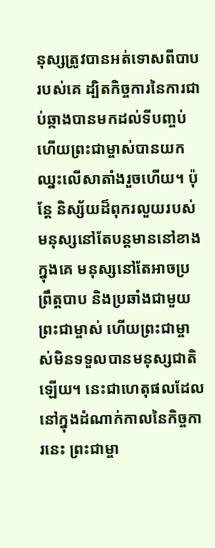នុស្សត្រូវបានអត់ទោសពីបាបរបស់គេ ដ្បិតកិច្ចការនៃការជាប់ឆ្កាងបានមកដល់ទីបញ្ចប់ ហើយព្រះជាម្ចាស់បានយកឈ្នះលើសាតាំងរួចហើយ។ ប៉ុន្តែ និស្ស័យដ៏ពុករលួយរបស់មនុស្សនៅតែបន្តមាននៅខាងក្នុងគេ មនុស្សនៅតែអាចប្រព្រឹត្តបាប និងប្រឆាំងជាមួយព្រះជាម្ចាស់ ហើយព្រះជាម្ចាស់មិនទទួលបានមនុស្សជាតិឡើយ។ នេះជាហេតុផលដែលនៅក្នុងដំណាក់កាលនៃកិច្ចការនេះ ព្រះជាម្ចា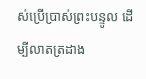ស់ប្រើប្រាស់ព្រះបន្ទូល ដើម្បីលាតត្រដាង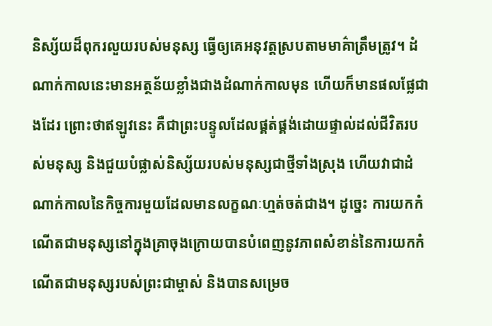និស្ស័យដ៏ពុករលួយរបស់មនុស្ស ធ្វើឲ្យគេអនុវត្តស្របតាមមាគ៌ាត្រឹមត្រូវ។ ដំណាក់កាលនេះមានអត្ថន័យខ្លាំងជាងដំណាក់កាលមុន ហើយក៏មានផលផ្លែជាងដែរ ព្រោះថាឥឡូវនេះ គឺជាព្រះបន្ទូលដែលផ្គត់ផ្គង់ដោយផ្ទាល់ដល់ជីវិតរបស់មនុស្ស និងជួយបំផ្លាស់និស្ស័យរបស់មនុស្សជាថ្មីទាំងស្រុង ហើយវាជាដំណាក់កាលនៃកិច្ចការមួយដែលមានលក្ខណៈហ្មត់ចត់ជាង។ ដូច្នេះ ការយកកំណើតជាមនុស្សនៅក្នុងគ្រាចុងក្រោយបានបំពេញនូវភាពសំខាន់នៃការយកកំណើតជាមនុស្សរបស់ព្រះជាម្ចាស់ និងបានសម្រេច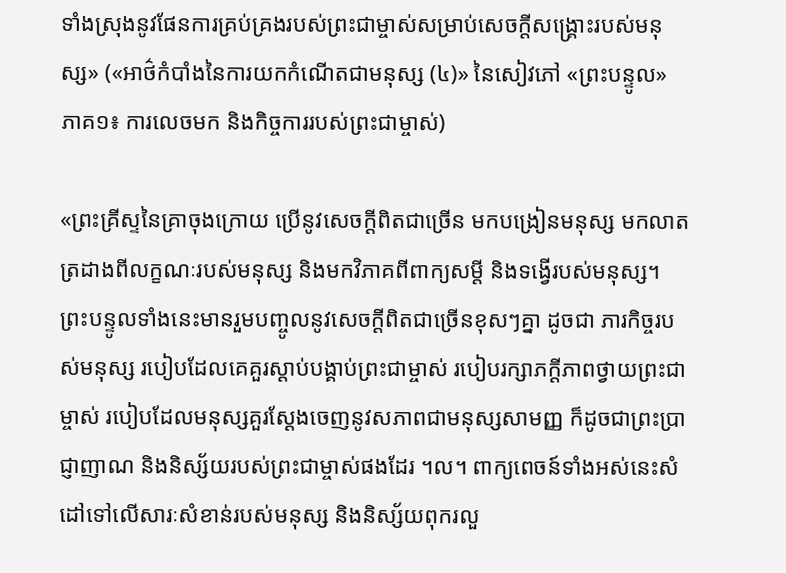ទាំងស្រុងនូវផែនការគ្រប់គ្រងរបស់ព្រះជាម្ចាស់សម្រាប់សេចក្តីសង្រ្គោះរបស់មនុស្ស» («អាថ៌កំបាំងនៃការយកកំណើតជាមនុស្ស (៤)» នៃសៀវភៅ «ព្រះបន្ទូល» ភាគ១៖ ការលេចមក និងកិច្ចការរបស់ព្រះជាម្ចាស់)

«ព្រះគ្រីស្ទនៃគ្រាចុងក្រោយ ប្រើនូវសេចក្ដីពិតជាច្រើន មកបង្រៀនមនុស្ស មកលាតត្រដាងពីលក្ខណៈរបស់មនុស្ស និងមកវិភាគពីពាក្យសម្ដី និងទង្វើរបស់មនុស្ស។ ព្រះបន្ទូលទាំងនេះមានរួមបញ្ចូលនូវសេចក្ដីពិតជាច្រើនខុសៗគ្នា ដូចជា ភារកិច្ចរបស់មនុស្ស របៀបដែលគេគួរស្ដាប់បង្គាប់ព្រះជាម្ចាស់ របៀបរក្សាភក្ដីភាពថ្វាយព្រះជាម្ចាស់ របៀបដែលមនុស្សគួរស្ដែងចេញនូវសភាពជាមនុស្សសាមញ្ញ ក៏ដូចជាព្រះប្រាជ្ញាញាណ និងនិស្ស័យរបស់ព្រះជាម្ចាស់ផងដែរ ។ល។ ពាក្យពេចន៍ទាំងអស់នេះសំដៅទៅលើសារៈសំខាន់របស់មនុស្ស និងនិស្ស័យពុករលួ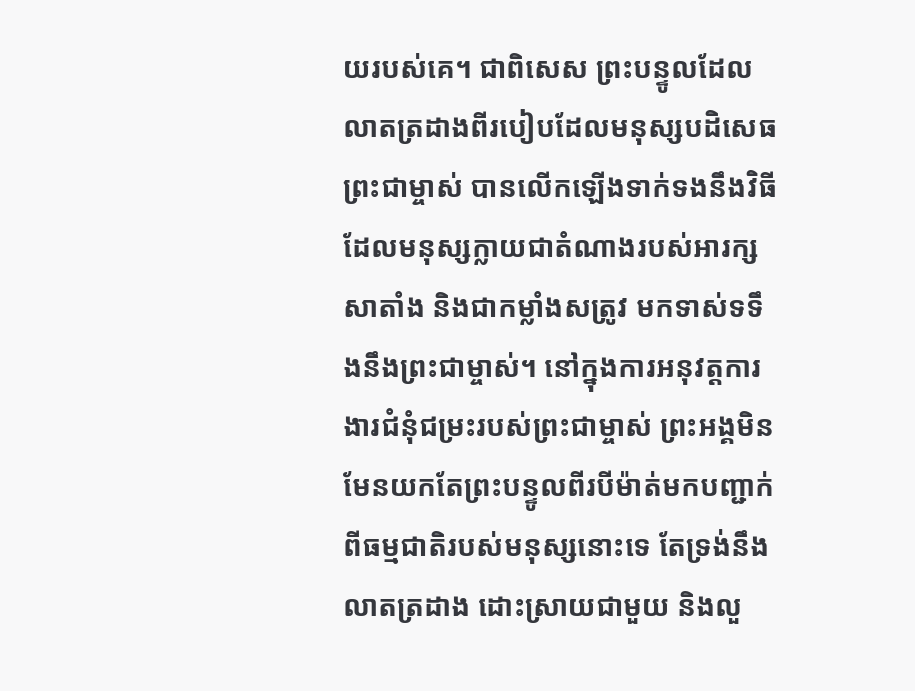យរបស់គេ។ ជាពិសេស ព្រះបន្ទូលដែលលាតត្រដាងពីរបៀបដែលមនុស្សបដិសេធព្រះជាម្ចាស់ បានលើកឡើងទាក់ទងនឹងវិធីដែលមនុស្សក្លាយជាតំណាងរបស់អារក្សសាតាំង និងជាកម្លាំងសត្រូវ មកទាស់ទទឹងនឹងព្រះជាម្ចាស់។ នៅក្នុងការអនុវត្តការងារជំនុំជម្រះរបស់ព្រះជាម្ចាស់ ព្រះអង្គមិនមែនយកតែព្រះបន្ទូលពីរបីម៉ាត់មកបញ្ជាក់ពីធម្មជាតិរបស់មនុស្សនោះទេ តែទ្រង់នឹងលាតត្រដាង ដោះស្រាយជាមួយ និងលួ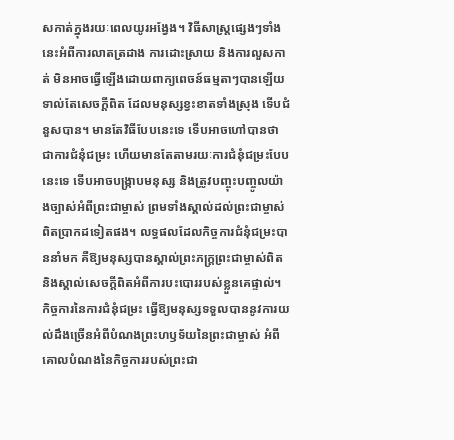សកាត់ក្នុងរយៈពេលយូរអង្វែង។ វិធីសាស្ដ្រផ្សេងៗទាំងនេះអំពីការលាតត្រដាង ការដោះស្រាយ និងការលួសកាត់ មិនអាចធ្វើឡើងដោយពាក្យពេចន៍ធម្មតាៗបានឡើយ ទាល់តែសេចក្ដីពិត ដែលមនុស្សខ្វះខាតទាំងស្រុង ទើបជំនួសបាន។ មានតែវិធីបែបនេះទេ ទើបអាចហៅបានថាជាការជំនុំជម្រះ ហើយមានតែតាមរយៈការជំនុំជម្រះបែបនេះទេ ទើបអាចបង្ក្រាបមនុស្ស និងត្រូវបញ្ចុះបញ្ចូលយ៉ាងច្បាស់អំពីព្រះជាម្ចាស់ ព្រមទាំងស្គាល់ដល់ព្រះជាម្ចាស់ពិតប្រាកដទៀតផង។ លទ្ធផលដែលកិច្ចការជំនុំជម្រះបាននាំមក គឺឱ្យមនុស្សបានស្គាល់ព្រះភក្ដ្រព្រះជាម្ចាស់ពិត និងស្គាល់សេចក្ដីពិតអំពីការបះបោររបស់ខ្លួនគេផ្ទាល់។ កិច្ចការនៃការជំនុំជម្រះ ធ្វើឱ្យមនុស្សទទួលបាននូវការយល់ដឹងច្រើនអំពីបំណងព្រះហឫទ័យនៃព្រះជាម្ចាស់ អំពីគោលបំណងនៃកិច្ចការរបស់ព្រះជា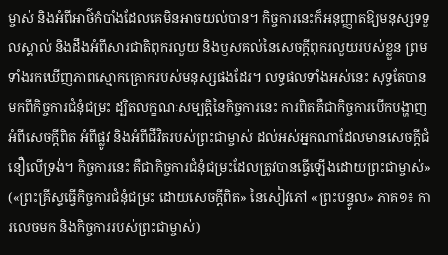ម្ចាស់ និងអំពីអាថ៌កំបាំងដែលគេមិនអាចយល់បាន។ កិច្ចការនេះក៏អនុញ្ញាតឱ្យមនុស្សទទួលស្គាល់ និងដឹងអំពីសារជាតិពុករលួយ និងឫសគល់នៃសេចក្ដីពុករលួយរបស់ខ្លួន ព្រមទាំងរកឃើញភាពស្មោកគ្រោករបស់មនុស្សផងដែរ។ លទ្ធផលទាំងអស់នេះ សុទ្ធតែបានមកពីកិច្ចការជំនុំជម្រះ ដ្បិតលក្ខណៈសម្បត្តិនៃកិច្ចការនេះ ការពិតគឺជាកិច្ចការបើកបង្ហាញអំពីសេចក្ដីពិត អំពីផ្លូវ និងអំពីជីវិតរបស់ព្រះជាម្ចាស់ ដល់អស់អ្នកណាដែលមានសេចក្ដីជំនឿលើទ្រង់។ កិច្ចការនេះ គឺជាកិច្ចការជំនុំជម្រះដែលត្រូវបានធ្វើឡើងដោយព្រះជាម្ចាស់» («ព្រះគ្រីស្ទធ្វើកិច្ចការជំនុំជម្រះ ដោយសេចក្ដីពិត» នៃសៀវភៅ «ព្រះបន្ទូល» ភាគ១៖ ការលេចមក និងកិច្ចការរបស់ព្រះជាម្ចាស់)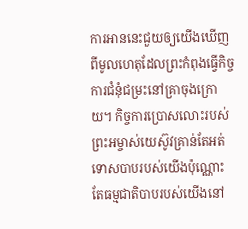ការអាននេះជួយឲ្យយើងឃើញពីមូលហេតុដែលព្រះកំពុងធ្វើកិច្ចការជំនុំជម្រះនៅគ្រាចុងក្រោយ។ កិច្ចការប្រោសលោះរបស់ព្រះអម្ចាស់យេស៊ូវគ្រាន់តែអត់ទោសបាបរបស់យើងប៉ុណ្ណោះ តែធម្មជាតិបាបរបស់យើងនៅ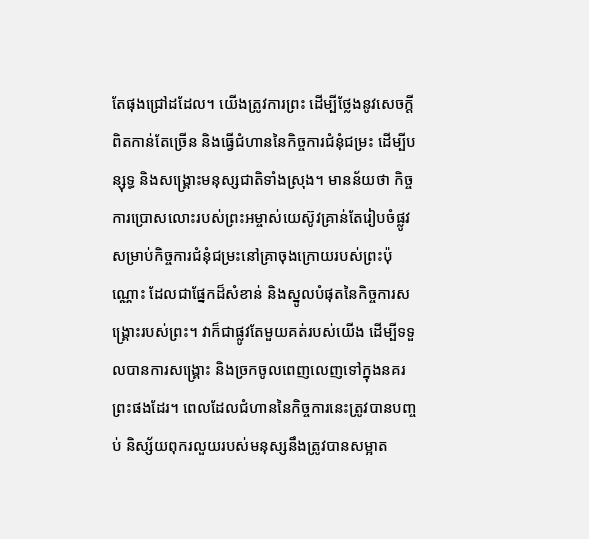តែផុងជ្រៅដដែល។ យើងត្រូវការព្រះ ដើម្បីថ្លែងនូវសេចក្តីពិតកាន់តែច្រើន និងធ្វើជំហាននៃកិច្ចការជំនុំជម្រះ ដើម្បីបន្សុទ្ធ និងសង្រ្គោះមនុស្សជាតិទាំងស្រុង។ មានន័យថា កិច្ចការប្រោសលោះរបស់ព្រះអម្ចាស់យេស៊ូវគ្រាន់តែរៀបចំផ្លូវសម្រាប់កិច្ចការជំនុំជម្រះនៅគ្រាចុងក្រោយរបស់ព្រះប៉ុណ្ណោះ ដែលជាផ្នែកដ៏សំខាន់ និងស្នូលបំផុតនៃកិច្ចការសង្រ្គោះរបស់ព្រះ។ វាក៏ជាផ្លូវតែមួយគត់របស់យើង ដើម្បីទទួលបានការសង្រ្គោះ និងច្រកចូលពេញលេញទៅក្នុងនគរព្រះផងដែរ។ ពេលដែលជំហាននៃកិច្ចការនេះត្រូវបានបញ្ចប់ និស្ស័យពុករលួយរបស់មនុស្សនឹងត្រូវបានសម្អាត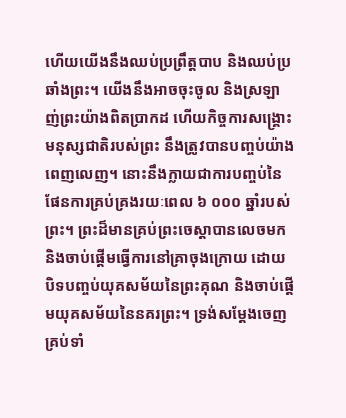ហើយយើងនឹងឈប់ប្រព្រឹត្តបាប និងឈប់ប្រឆាំងព្រះ។ យើងនឹងអាចចុះចូល និងស្រឡាញ់ព្រះយ៉ាងពិតប្រាកដ ហើយកិច្ចការសង្រ្គោះមនុស្សជាតិរបស់ព្រះ នឹងត្រូវបានបញ្ចប់យ៉ាងពេញលេញ។ នោះនឹងក្លាយជាការបញ្ចប់នៃផែនការគ្រប់គ្រងរយៈពេល ៦ ០០០ ឆ្នាំរបស់ព្រះ។ ព្រះដ៏មានគ្រប់ព្រះចេស្ដាបានលេចមក និងចាប់ផ្ដើមធ្វើការនៅគ្រាចុងក្រោយ ដោយបិទបញ្ចប់យុគសម័យនៃព្រះគុណ និងចាប់ផ្ដើមយុគសម័យនៃនគរព្រះ។ ទ្រង់សម្ដែងចេញគ្រប់ទាំ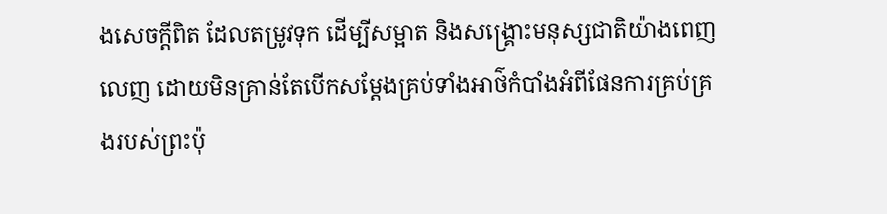ងសេចក្តីពិត ដែលតម្រូវទុក ដើម្បីសម្អាត និងសង្រ្គោះមនុស្សជាតិយ៉ាងពេញលេញ ដោយមិនគ្រាន់តែបើកសម្ដែងគ្រប់ទាំងអាថ៌កំបាំងអំពីផែនការគ្រប់គ្រងរបស់ព្រះប៉ុ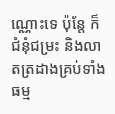ណ្ណោះទេ ប៉ុន្តែ ក៏ជំនុំជម្រះ និងលាតត្រដាងគ្រប់ទាំងធម្ម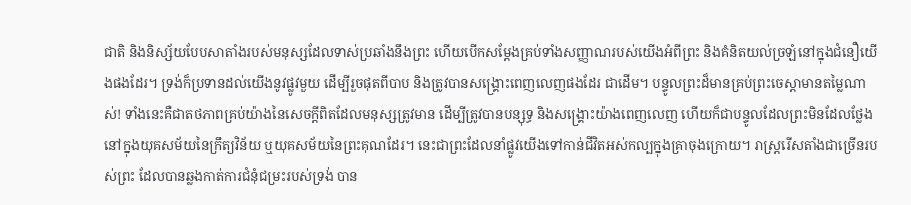ជាតិ និងនិស្ស័យបែបសាតាំងរបស់មនុស្សដែលទាស់ប្រឆាំងនឹងព្រះ ហើយបើកសម្ដែងគ្រប់ទាំងសញ្ញាណរបស់យើងអំពីព្រះ និងគំនិតយល់ច្រឡំនៅក្នុងជំនឿយើងផងដែរ។ ទ្រង់ក៏ប្រទានដល់យើងនូវផ្លូវមួយ ដើម្បីរួចផុតពីបាប និងត្រូវបានសង្រ្គោះពេញលេញផងដែរ ជាដើម។ បន្ទូលព្រះដ៏មានគ្រប់ព្រះចេស្ដាមានតម្លៃណាស់! ទាំងនេះគឺជាតថភាពគ្រប់យ៉ាងនៃសេចក្តីពិតដែលមនុស្សត្រូវមាន ដើម្បីត្រូវបានបន្សុទ្ធ និងសង្រ្គោះយ៉ាងពេញលេញ ហើយក៏ជាបន្ទូលដែលព្រះមិនដែលថ្លែងនៅក្នុងយុគសម័យនៃក្រឹត្យវិន័យ ឬយុគសម័យនៃព្រះគុណដែរ។ នេះជាព្រះដែលនាំផ្លូវយើងទៅកាន់ជីវិតអស់កល្បក្នុងគ្រាចុងក្រោយ។ រាស្ត្ររើសតាំងជាច្រើនរបស់ព្រះ ដែលបានឆ្លងកាត់ការជំនុំជម្រះរបស់ទ្រង់ បាន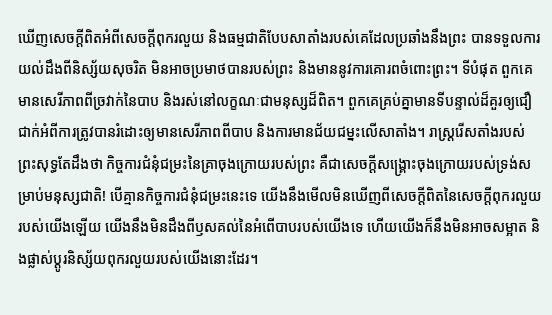ឃើញសេចក្តីពិតអំពីសេចក្តីពុករលួយ និងធម្មជាតិបែបសាតាំងរបស់គេដែលប្រឆាំងនឹងព្រះ បានទទួលការយល់ដឹងពីនិស្ស័យសុចរិត មិនអាចប្រមាថបានរបស់ព្រះ និងមាននូវការគោរពចំពោះព្រះ។ ទីបំផុត ពួកគេមានសេរីភាពពីច្រវាក់នៃបាប និងរស់នៅលក្ខណៈជាមនុស្សដ៏ពិត។ ពួកគេគ្រប់គ្នាមានទីបន្ទាល់ដ៏គួរឲ្យជឿជាក់អំពីការត្រូវបានរំដោះឲ្យមានសេរីភាពពីបាប និងការមានជ័យជម្នះលើសាតាំង។ រាស្ត្ររើសតាំងរបស់ព្រះសុទ្ធតែដឹងថា កិច្ចការជំនុំជម្រះនៃគ្រាចុងក្រោយរបស់ព្រះ គឺជាសេចក្តីសង្រ្គោះចុងក្រោយរបស់ទ្រង់សម្រាប់មនុស្សជាតិ! បើគ្មានកិច្ចការជំនុំជម្រះនេះទេ យើងនឹងមើលមិនឃើញពីសេចក្តីពិតនៃសេចក្តីពុករលួយរបស់យើងឡើយ យើងនឹងមិនដឹងពីឫសគល់នៃអំពើបាបរបស់យើងទេ ហើយយើងក៏នឹងមិនអាចសម្អាត និងផ្លាស់ប្ដូរនិស្ស័យពុករលួយរបស់យើងនោះដែរ។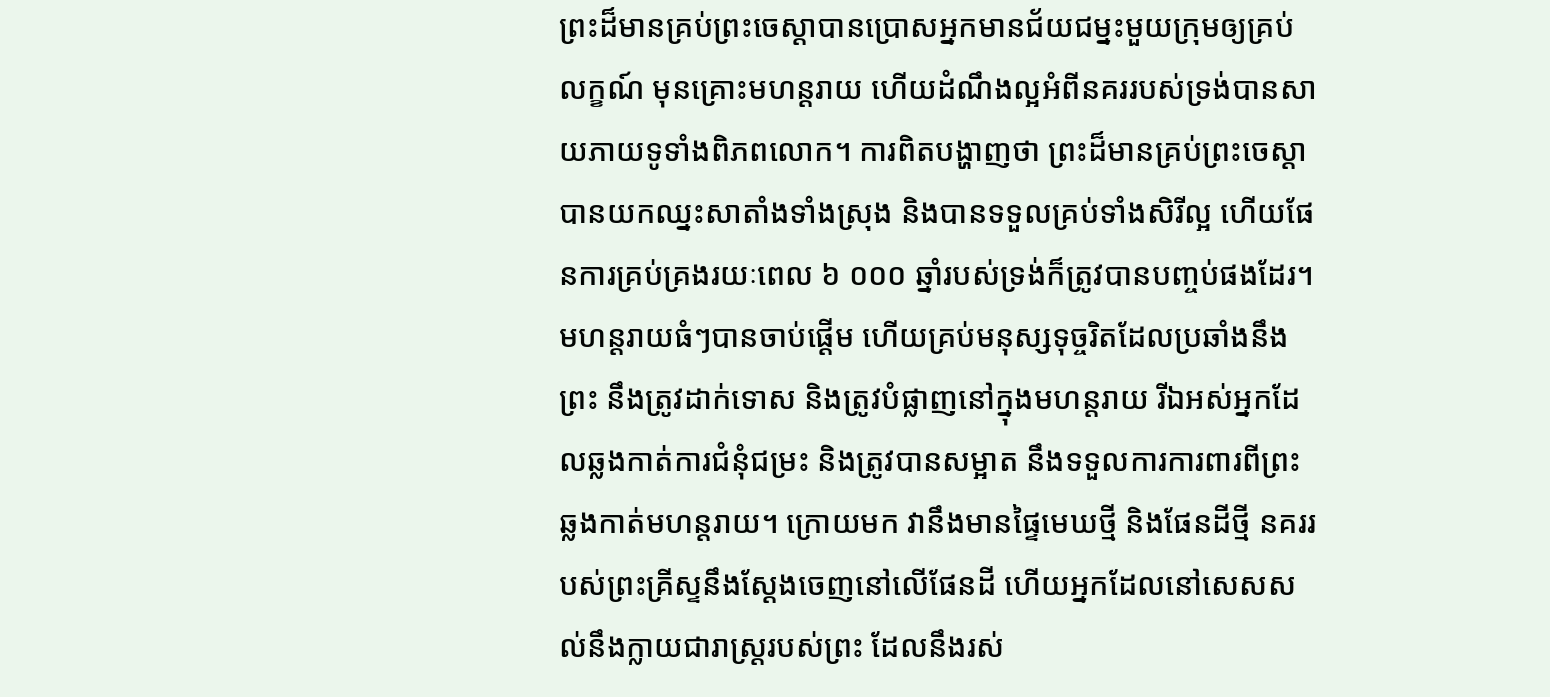ព្រះដ៏មានគ្រប់ព្រះចេស្ដាបានប្រោសអ្នកមានជ័យជម្នះមួយក្រុមឲ្យគ្រប់លក្ខណ៍ មុនគ្រោះមហន្តរាយ ហើយដំណឹងល្អអំពីនគររបស់ទ្រង់បានសាយភាយទូទាំងពិភពលោក។ ការពិតបង្ហាញថា ព្រះដ៏មានគ្រប់ព្រះចេស្ដាបានយកឈ្នះសាតាំងទាំងស្រុង និងបានទទួលគ្រប់ទាំងសិរីល្អ ហើយផែនការគ្រប់គ្រងរយៈពេល ៦ ០០០ ឆ្នាំរបស់ទ្រង់ក៏ត្រូវបានបញ្ចប់ផងដែរ។ មហន្តរាយធំៗបានចាប់ផ្ដើម ហើយគ្រប់មនុស្សទុច្ចរិតដែលប្រឆាំងនឹងព្រះ នឹងត្រូវដាក់ទោស និងត្រូវបំផ្លាញនៅក្នុងមហន្តរាយ រីឯអស់អ្នកដែលឆ្លងកាត់ការជំនុំជម្រះ និងត្រូវបានសម្អាត នឹងទទួលការការពារពីព្រះ ឆ្លងកាត់មហន្តរាយ។ ក្រោយមក វានឹងមានផ្ទៃមេឃថ្មី និងផែនដីថ្មី នគររបស់ព្រះគ្រីស្ទនឹងស្ដែងចេញនៅលើផែនដី ហើយអ្នកដែលនៅសេសសល់នឹងក្លាយជារាស្ត្ររបស់ព្រះ ដែលនឹងរស់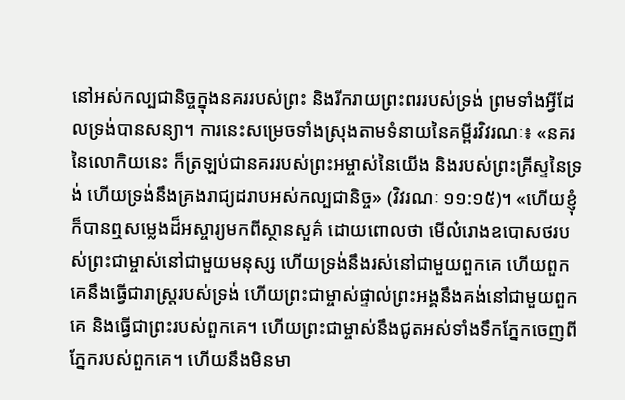នៅអស់កល្បជានិច្ចក្នុងនគររបស់ព្រះ និងរីករាយព្រះពររបស់ទ្រង់ ព្រមទាំងអ្វីដែលទ្រង់បានសន្យា។ ការនេះសម្រេចទាំងស្រុងតាមទំនាយនៃគម្ពីរវិវរណៈ៖ «នគរនៃលោកិយនេះ ក៏ត្រឡប់ជានគររបស់ព្រះអម្ចាស់នៃយើង និងរបស់ព្រះគ្រីស្ទនៃទ្រង់ ហើយទ្រង់នឹងគ្រងរាជ្យដរាបអស់កល្បជានិច្ច» (វិវរណៈ ១១:១៥)។ «ហើយខ្ញុំក៏បានឮសម្លេងដ៏អស្ចារ្យមកពីស្ថានសួគ៌ ដោយពោលថា មើល៎រោងឧបោសថរបស់ព្រះជាម្ចាស់នៅជាមួយមនុស្ស ហើយទ្រង់នឹងរស់នៅជាមួយពួកគេ ហើយពួកគេនឹងធ្វើជារាស្ដ្ររបស់ទ្រង់ ហើយព្រះជាម្ចាស់ផ្ទាល់ព្រះអង្គនឹងគង់នៅជាមួយពួកគេ និងធ្វើជាព្រះរបស់ពួកគេ។ ហើយព្រះជាម្ចាស់នឹងជូតអស់ទាំងទឹកភ្នែកចេញពីភ្នែករបស់ពួកគេ។ ហើយនឹងមិនមា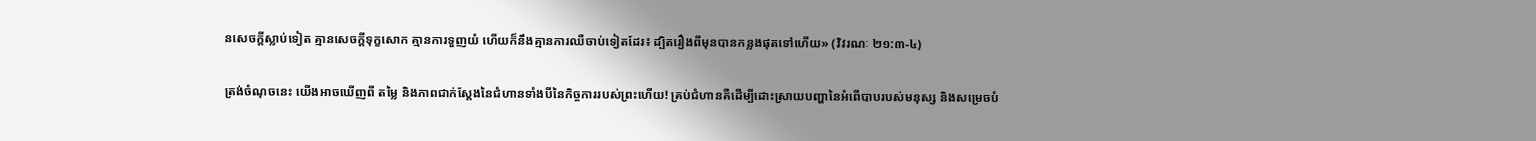នសេចក្ដីស្លាប់ទៀត គ្មានសេចក្ដីទុក្ខសោក គ្មានការទួញយំ ហើយក៏នឹងគ្មានការឈឺចាប់ទៀតដែរ៖ ដ្បិតរឿងពីមុនបានកន្លងផុតទៅហើយ» (វិវរណៈ ២១:៣-៤)

ត្រង់ចំណុចនេះ យើងអាចឃើញពី តម្លៃ និងភាពជាក់ស្ដែងនៃជំហានទាំងបីនៃកិច្ចការរបស់ព្រះហើយ! គ្រប់ជំហានគឺដើម្បីដោះស្រាយបញ្ហានៃអំពើបាបរបស់មនុស្ស និងសម្រេចបំ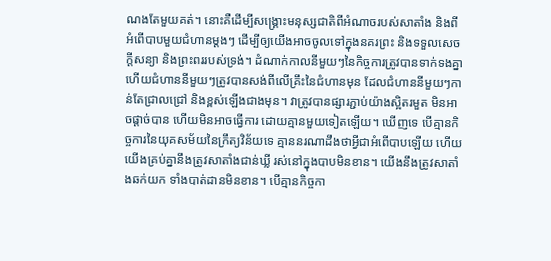ណងតែមួយគត់។ នោះគឺដើម្បីសង្រ្គោះមនុស្សជាតិពីអំណាចរបស់សាតាំង និងពីអំពើបាបមួយជំហានម្ដងៗ ដើម្បីឲ្យយើងអាចចូលទៅក្នុងនគរព្រះ និងទទួលសេចក្តីសន្យា និងព្រះពររបស់ទ្រង់។ ដំណាក់កាលនីមួយៗនៃកិច្ចការត្រូវបានទាក់ទងគ្នា ហើយជំហាននីមួយៗត្រូវបានសង់ពីលើគ្រឹះនៃជំហានមុន ដែលជំហាននីមួយៗកាន់តែជ្រាលជ្រៅ និងខ្ពស់ឡើងជាងមុន។ វាត្រូវបានផ្សារភ្ជាប់យ៉ាងស្អិតរមួត មិនអាចផ្ដាច់បាន ហើយមិនអាចធ្វើការ ដោយគ្មានមួយទៀតឡើយ។ ឃើញទេ បើគ្មានកិច្ចការនៃយុគសម័យនៃក្រឹត្យវិន័យទេ គ្មាននរណាដឹងថាអ្វីជាអំពើបាបឡើយ ហើយយើងគ្រប់គ្នានឹងត្រូវសាតាំងជាន់ឃ្លី រស់នៅក្នុងបាបមិនខាន។ យើងនឹងត្រូវសាតាំងឆក់យក ទាំងបាត់ដានមិនខាន។ បើគ្មានកិច្ចកា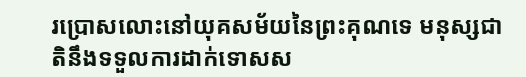រប្រោសលោះនៅយុគសម័យនៃព្រះគុណទេ មនុស្សជាតិនឹងទទួលការដាក់ទោសស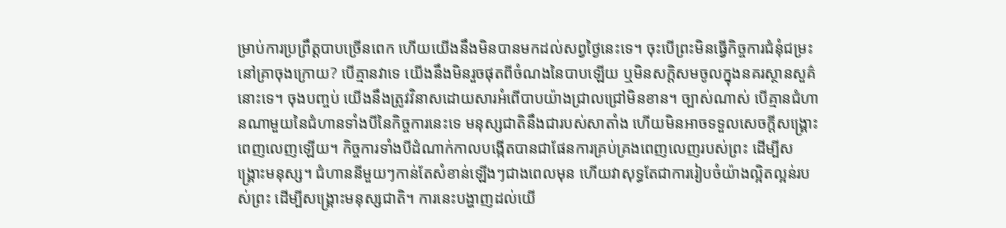ម្រាប់ការប្រព្រឹត្តបាបច្រើនពេក ហើយយើងនឹងមិនបានមកដល់សព្វថ្ងៃនេះទេ។ ចុះបើព្រះមិនធ្វើកិច្ចការជំនុំជម្រះនៅគ្រាចុងក្រោយ? បើគ្មានវាទេ យើងនឹងមិនរួចផុតពីចំណងនៃបាបឡើយ ឬមិនសក្ដិសមចូលក្នុងនគរស្ថានសួគ៌នោះទេ។ ចុងបញ្ចប់ យើងនឹងត្រូវវិនាសដោយសារអំពើបាបយ៉ាងជ្រាលជ្រៅមិនខាន។ ច្បាស់ណាស់ បើគ្មានជំហានណាមួយនៃជំហានទាំងបីនៃកិច្ចការនេះទេ មនុស្សជាតិនឹងជារបស់សាតាំង ហើយមិនអាចទទួលសេចក្តីសង្រ្គោះពេញលេញឡើយ។ កិច្ចការទាំងបីដំណាក់កាលបង្កើតបានជាផែនការគ្រប់គ្រងពេញលេញរបស់ព្រះ ដើម្បីសង្រ្គោះមនុស្ស។ ជំហាននីមួយៗកាន់តែសំខាន់ឡើងៗជាងពេលមុន ហើយវាសុទ្ធតែជាការរៀបចំយ៉ាងល្អិតល្អន់របស់ព្រះ ដើម្បីសង្រ្គោះមនុស្សជាតិ។ ការនេះបង្ហាញដល់យើ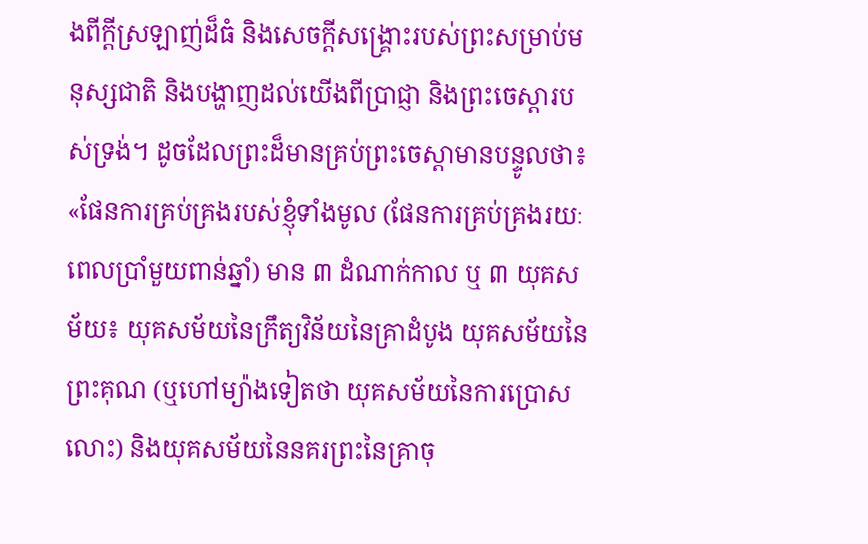ងពីក្ដីស្រឡាញ់ដ៏ធំ និងសេចក្តីសង្រ្គោះរបស់ព្រះសម្រាប់មនុស្សជាតិ និងបង្ហាញដល់យើងពីប្រាជ្ញា និងព្រះចេស្ដារបស់ទ្រង់។ ដូចដែលព្រះដ៏មានគ្រប់ព្រះចេស្ដាមានបន្ទូលថា៖ «ផែនការគ្រប់គ្រងរបស់ខ្ញុំទាំងមូល (ផែនការគ្រប់គ្រងរយៈពេលប្រាំមួយពាន់ឆ្នាំ) មាន ៣ ដំណាក់កាល ឬ ៣ យុគសម័យ៖ យុគសម័យនៃក្រឹត្យវិន័យនៃគ្រាដំបូង យុគសម័យនៃព្រះគុណ (ឬហៅម្យ៉ាងទៀតថា យុគសម័យនៃការប្រោសលោះ) និងយុគសម័យនៃនគរព្រះនៃគ្រាចុ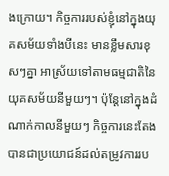ងក្រោយ។ កិច្ចការរបស់ខ្ញុំនៅក្នុងយុគសម័យទាំងបីនេះ មានខ្លឹមសារខុសៗគ្នា អាស្រ័យទៅតាមធម្មជាតិនៃយុគសម័យនីមួយៗ។ ប៉ុន្តែនៅក្នុងដំណាក់កាលនីមួយៗ កិច្ចការនេះតែងបានជាប្រយោជន៍ដល់តម្រូវការរប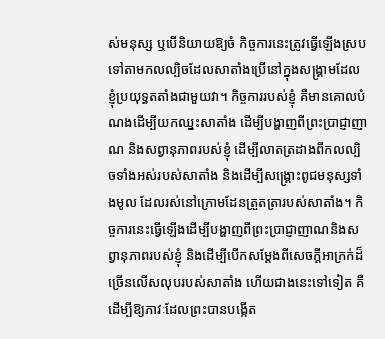ស់មនុស្ស ឬបើនិយាយឱ្យចំ កិច្ចការនេះត្រូវធ្វើឡើងស្របទៅតាមកលល្បិចដែលសាតាំងប្រើនៅក្នុងសង្គ្រាមដែលខ្ញុំប្រយុទ្ធតតាំងជាមួយវា។ កិច្ចការរបស់ខ្ញុំ គឺមានគោលបំណងដើម្បីយកឈ្នះសាតាំង ដើម្បីបង្ហាញពីព្រះប្រាជ្ញាញាណ និងសព្វានុភាពរបស់ខ្ញុំ ដើម្បីលាតត្រដាងពីកលល្បិចទាំងអស់របស់សាតាំង និងដើម្បីសង្គ្រោះពូជមនុស្សទាំងមូល ដែលរស់នៅក្រោមដែនត្រួតត្រារបស់សាតាំង។ កិច្ចការនេះធ្វើឡើងដើម្បីបង្ហាញពីព្រះប្រាជ្ញាញាណនិងសព្វានុភាពរបស់ខ្ញុំ និងដើម្បីបើកសម្ដែងពីសេចក្ដីអាក្រក់ដ៏ច្រើនលើសលុបរបស់សាតាំង ហើយជាងនេះទៅទៀត គឺដើម្បីឱ្យភាវៈដែលព្រះបានបង្កើត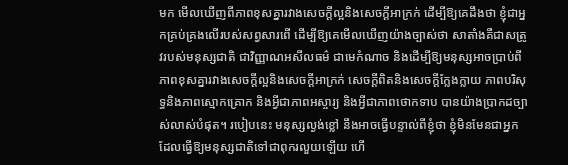មក មើលឃើញពីភាពខុសគ្នារវាងសេចក្ដីល្អនិងសេចក្ដីអាក្រក់ ដើម្បីឱ្យគេដឹងថា ខ្ញុំជាអ្នកគ្រប់គ្រងលើរបស់សព្វសារពើ ដើម្បីឱ្យគេមើលឃើញយ៉ាងច្បាស់ថា សាតាំងគឺជាសត្រូវរបស់មនុស្សជាតិ ជាវិញ្ញាណអសីលធម៌ ជាមេកំណាច និងដើម្បីឱ្យមនុស្សអាចប្រាប់ពីភាពខុសគ្នារវាងសេចក្ដីល្អនិងសេចក្ដីអាក្រក់ សេចក្ដីពិតនិងសេចក្ដីក្លែងក្លាយ ភាពបរិសុទ្ធនិងភាពស្មោកគ្រោក និងអ្វីជាភាពអស្ចារ្យ និងអ្វីជាភាពថោកទាប បានយ៉ាងប្រាកដច្បាស់លាស់បំផុត។ របៀបនេះ មនុស្សល្ងង់ខ្លៅ នឹងអាចធ្វើបន្ទាល់ពីខ្ញុំថា ខ្ញុំមិនមែនជាអ្នកដែលធ្វើឱ្យមនុស្សជាតិទៅជាពុករលួយឡើយ ហើ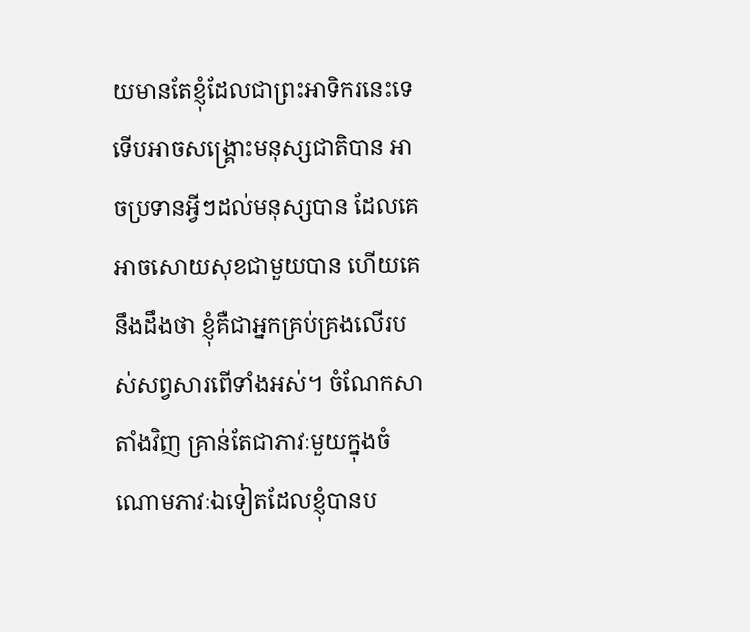យមានតែខ្ញុំដែលជាព្រះអាទិករនេះទេ ទើបអាចសង្គ្រោះមនុស្សជាតិបាន អាចប្រទានអ្វីៗដល់មនុស្សបាន ដែលគេអាចសោយសុខជាមួយបាន ហើយគេនឹងដឹងថា ខ្ញុំគឺជាអ្នកគ្រប់គ្រងលើរបស់សព្វសារពើទាំងអស់។ ចំណែកសាតាំងវិញ គ្រាន់តែជាភាវៈមួយក្នុងចំណោមភាវៈឯទៀតដែលខ្ញុំបានប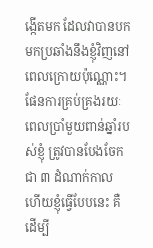ង្កើតមក ដែលវាបានបកមកប្រឆាំងនឹងខ្ញុំវិញនៅពេលក្រោយប៉ុណ្ណោះ។ ផែនការគ្រប់គ្រងរយៈពេលប្រាំមួយពាន់ឆ្នាំរបស់ខ្ញុំ ត្រូវបានបែងចែកជា ៣ ដំណាក់កាល ហើយខ្ញុំធ្វើបែបនេះ គឺដើម្បី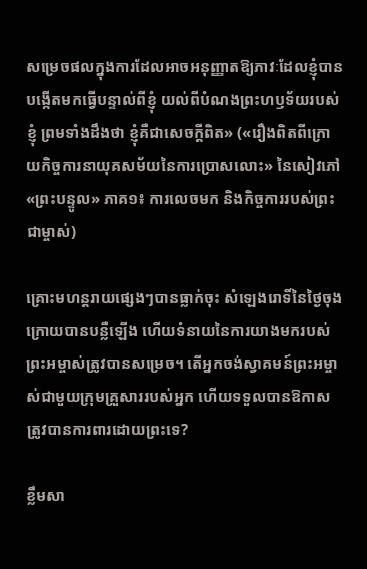សម្រេចផលក្នុងការដែលអាចអនុញ្ញាតឱ្យភាវៈដែលខ្ញុំបានបង្កើតមកធ្វើបន្ទាល់ពីខ្ញុំ យល់ពីបំណងព្រះហឫទ័យរបស់ខ្ញុំ ព្រមទាំងដឹងថា ខ្ញុំគឺជាសេចក្ដីពិត» («រឿងពិតពីក្រោយកិច្ចការនាយុគសម័យនៃការប្រោសលោះ» នៃសៀវភៅ «ព្រះបន្ទូល» ភាគ១៖ ការលេចមក និងកិច្ចការរបស់ព្រះជាម្ចាស់)

គ្រោះមហន្តរាយផ្សេងៗបានធ្លាក់ចុះ សំឡេងរោទិ៍នៃថ្ងៃចុងក្រោយបានបន្លឺឡើង ហើយទំនាយនៃការយាងមករបស់ព្រះអម្ចាស់ត្រូវបានសម្រេច។ តើអ្នកចង់ស្វាគមន៍ព្រះអម្ចាស់ជាមួយក្រុមគ្រួសាររបស់អ្នក ហើយទទួលបានឱកាសត្រូវបានការពារដោយព្រះទេ?

ខ្លឹមសា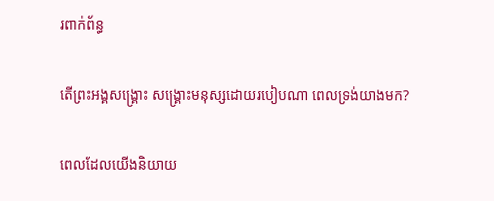រពាក់ព័ន្ធ

តើព្រះអង្គសង្រ្គោះ សង្រ្គោះមនុស្សដោយរបៀបណា ពេលទ្រង់យាងមក?

ពេលដែលយើងនិយាយ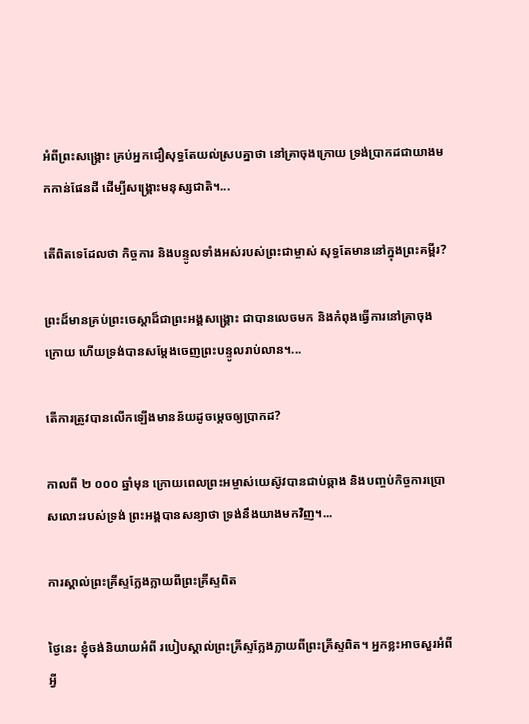អំពីព្រះសង្រ្គោះ គ្រប់អ្នកជឿសុទ្ធតែយល់ស្របគ្នាថា នៅគ្រាចុងក្រោយ ទ្រង់ប្រាកដជាយាងមកកាន់ផែនដី ដើម្បីសង្រ្គោះមនុស្សជាតិ។...

តើពិតទេដែលថា កិច្ចការ និងបន្ទូលទាំងអស់របស់ព្រះជាម្ចាស់ សុទ្ធតែមាននៅក្នុងព្រះគម្ពីរ?

ព្រះដ៏មានគ្រប់ព្រះចេស្ដាដ៏ជាព្រះអង្គសង្គ្រោះ ជាបានលេចមក និងកំពុងធ្វើការនៅគ្រាចុងក្រោយ ហើយទ្រង់បានសម្ដែងចេញព្រះបន្ទូលរាប់លាន។...

តើការត្រូវបានលើកឡើងមានន័យដូចម្ដេចឲ្យប្រាកដ?

កាលពី ២ ០០០ ឆ្នាំមុន ក្រោយពេលព្រះអម្ចាស់យេស៊ូវបានជាប់ឆ្កាង និងបញ្ចប់កិច្ចការប្រោសលោះរបស់ទ្រង់ ព្រះអង្គបានសន្យាថា ទ្រង់នឹងយាងមកវិញ។...

ការស្គាល់ព្រះគ្រីស្ទក្លែងក្លាយពីព្រះគ្រីស្ទពិត

ថ្ងៃនេះ ខ្ញុំចង់និយាយអំពី របៀបស្គាល់ព្រះគ្រីស្ទក្លែងក្លាយពីព្រះគ្រីស្ទពិត។ អ្នកខ្លះអាចសួរអំពី អ្វី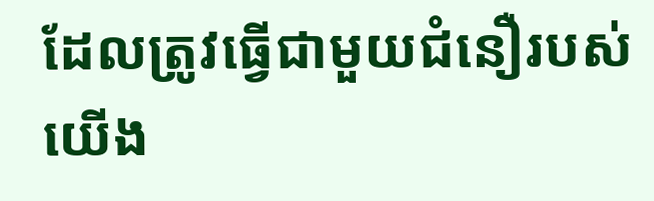ដែលត្រូវធ្វើជាមួយជំនឿរបស់យើង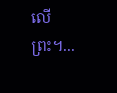លើព្រះ។...